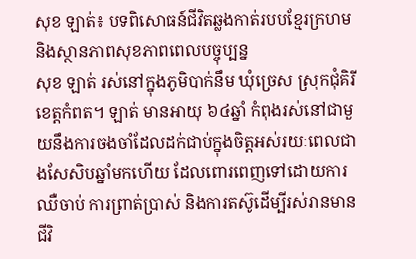សុខ ឡាត់៖ បទពិសោធន៍ជីវិតឆ្លងកាត់របបខ្មែរក្រហម និងស្ថានភាពសុខភាពពេលបច្ចុប្បន្ន
សុខ ឡាត់ រស់នៅក្នុងភូមិបាក់នឹម ឃុំច្រេស ស្រុកជុំគិរី ខេត្តកំពត។ ឡាត់ មានអាយុ ៦៤ឆ្នាំ កំពុងរស់នៅជាមួយនឹងការចងចាំដែលដក់ជាប់ក្នុងចិត្តអស់រយៈពេលជាងសែសិបឆ្នាំមកហើយ ដែលពោរពេញទៅដោយការឈឺចាប់ ការព្រាត់ប្រាស់ និងការតស៊ូដើម្បីរស់រានមានជីវិ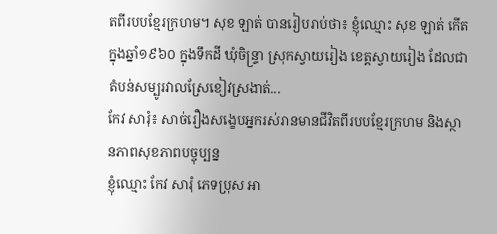តពីរបបខ្មែរក្រហម។ សុខ ឡាត់ បានរៀបរាប់ថា៖ ខ្ញុំឈ្មោះ សុខ ឡាត់ កើតក្នុងឆ្នាំ១៩៦០ ក្នុងទឹកដី ឃុំចិន្រ្ទា ស្រុកស្វាយរៀង ខេត្តស្វាយរៀង ដែលជាតំបន់សម្បូរវាលស្រែខៀវស្រងាត់...
កែវ សារុំ៖ សាច់រឿងសង្ខេបអ្នករស់រានមានជីវិតពីរបបខ្មែរក្រហម និងស្ថានភាពសុខភាពបច្ចុប្បន្ន
ខ្ញុំឈ្មោះ កែវ សារុំ ភេទប្រុស អា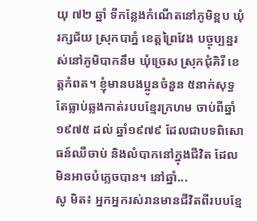យុ ៧២ ឆ្នាំ ទីកន្លែងកំណើតនៅភូមិខ្ពប ឃុំរក្សជ័យ ស្រុកបាភ្នំ ខេត្តព្រៃវែង បច្ចុប្បន្នរស់នៅភូមិបាកនឹម ឃុំច្រេស ស្រុកជុំគិរី ខេត្តកំពត។ ខ្ញុំមានបងប្អូនចំនួន ៥នាក់សុទ្ធតែធ្លាប់ឆ្លងកាត់របបខ្មែរក្រហម ចាប់ពីឆ្នាំ ១៩៧៥ ដល់ ឆ្នាំ១៩៧៩ ដែលជាបទពិសោធន៍ឈឺចាប់ និងលំបាកនៅក្នុងជីវិត ដែលមិនអាចបំភ្លេចបាន។ នៅឆ្នាំ...
សូ មិត៖ អ្នកអ្នករស់រានមានជីវិតពីរបបខ្មែ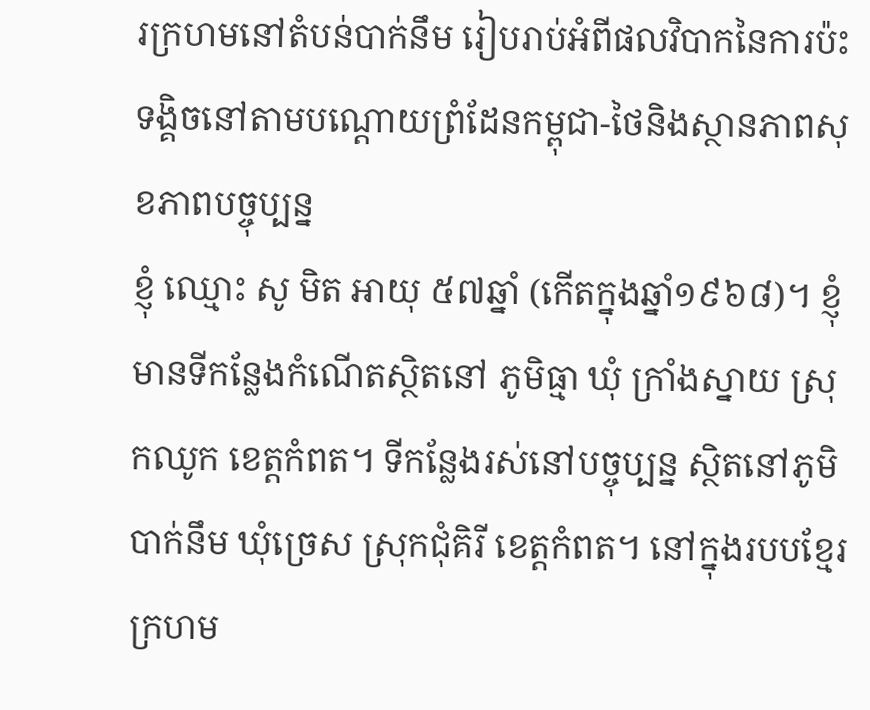រក្រហមនៅតំបន់បាក់នឹម រៀបរាប់អំពីផលវិបាកនៃការប៉ះទង្គិចនៅតាមបណ្តោយព្រំដែនកម្ពុជា-ថៃនិងស្ថានភាពសុខភាពបច្ចុប្បន្ន
ខ្ញុំ ឈ្មោះ សូ មិត អាយុ ៥៧ឆ្នាំ (កើតក្នុងឆ្នាំ១៩៦៨)។ ខ្ញុំ មានទីកន្លែងកំណើតស្ថិតនៅ ភូមិធ្មា ឃុំ ក្រាំងស្នាយ ស្រុកឈូក ខេត្តកំពត។ ទីកន្លែងរស់នៅបច្ចុប្បន្ន ស្ថិតនៅភូមិបាក់នឹម ឃុំច្រេស ស្រុកជុំគិរី ខេត្តកំពត។ នៅក្នុងរបបខ្មែរក្រហម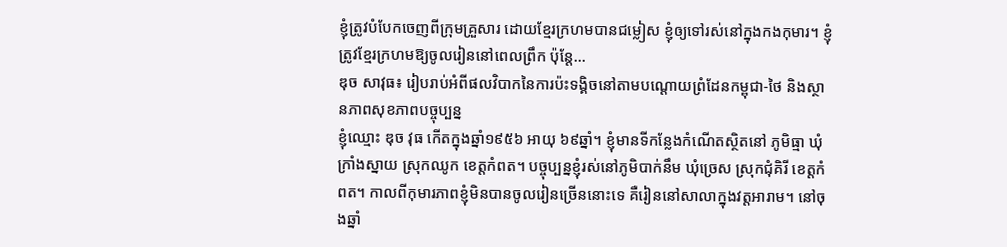ខ្ញុំត្រូវបំបែកចេញពីក្រុមគ្រួសារ ដោយខ្មែរក្រហមបានជម្លៀស ខ្ញុំឲ្យទៅរស់នៅក្នុងកងកុមារ។ ខ្ញុំ ត្រូវខ្មែរក្រហមឱ្យចូលរៀននៅពេលព្រឹក ប៉ុន្តែ...
ឌុច សាវុធ៖ រៀបរាប់អំពីផលវិបាកនៃការប៉ះទង្គិចនៅតាមបណ្តោយព្រំដែនកម្ពុជា-ថៃ និងស្ថានភាពសុខភាពបច្ចុប្បន្ន
ខ្ញុំឈ្មោះ ឌុច វុធ កើតក្នុងឆ្នាំ១៩៥៦ អាយុ ៦៩ឆ្នាំ។ ខ្ញុំមានទីកន្លែងកំណើតស្ថិតនៅ ភូមិធ្មា ឃុំ ក្រាំងស្នាយ ស្រុកឈូក ខេត្តកំពត។ បច្ចុប្បន្នខ្ញុំរស់នៅភូមិបាក់នឹម ឃុំច្រេស ស្រុកជុំគិរី ខេត្តកំពត។ កាលពីកុមារភាពខ្ញុំមិនបានចូលរៀនច្រើននោះទេ គឺរៀននៅសាលាក្នុងវត្តអារាម។ នៅចុងឆ្នាំ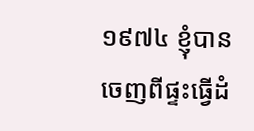១៩៧៤ ខ្ញុំបានចេញពីផ្ទះធ្វើដំ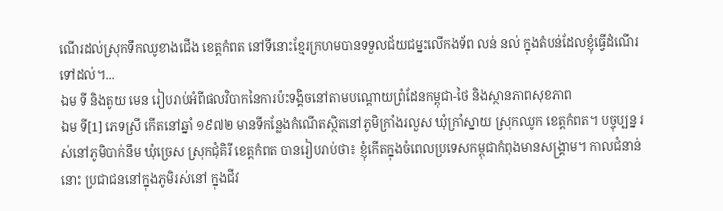ណើរដល់ស្រុកទឹកឈូខាងជើង ខេត្តកំពត នៅទីនោះខ្មែរក្រហមបានទទួលជ័យជម្នះលើកងទ័ព លន់ នល់ ក្នុងតំបន់ដែលខ្ញុំធ្វើដំណើរទៅដល់។...
ឯម ទី និងតូយ មេន រៀបរាប់អំពីផលវិបាកនៃការប៉ះទង្គិចនៅតាមបណ្តោយព្រំដែនកម្ពុជា-ថៃ និងស្ថានភាពសុខភាព
ឯម ទី[1] ភេទស្រី កើតនៅឆ្នាំ ១៩៧២ មានទីកន្លែងកំណើតស្ថិតនៅភូមិក្រាំងរលួស ឃុំក្រាំស្នាយ ស្រុកឈូក ខេត្តកំពត។ បច្ចុប្បន្ន រស់នៅភូមិបាក់នឹម ឃុំច្រេស ស្រុកជុំគិរី ខេត្តកំពត បានរៀបរាប់ថា៖ ខ្ញុំកើតក្នុងចំពេលប្រទេសកម្ពុជាកំពុងមានសង្គ្រាម។ កាលជំនាន់នោះ ប្រជាជននៅក្នុងភូមិរស់នៅ ក្នុងជីវ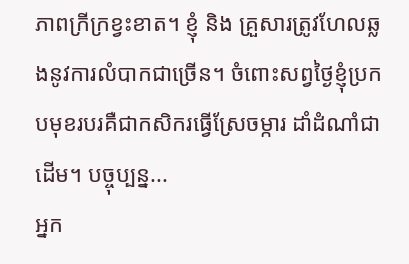ភាពក្រីក្រខ្វះខាត។ ខ្ញុំ និង គ្រួសារត្រូវហែលឆ្លងនូវការលំបាកជាច្រើន។ ចំពោះសព្វថ្ងៃខ្ញុំប្រកបមុខរបរគឺជាកសិករធ្វើស្រែចម្ការ ដាំដំណាំជាដើម។ បច្ចុប្បន្ន...
អ្នក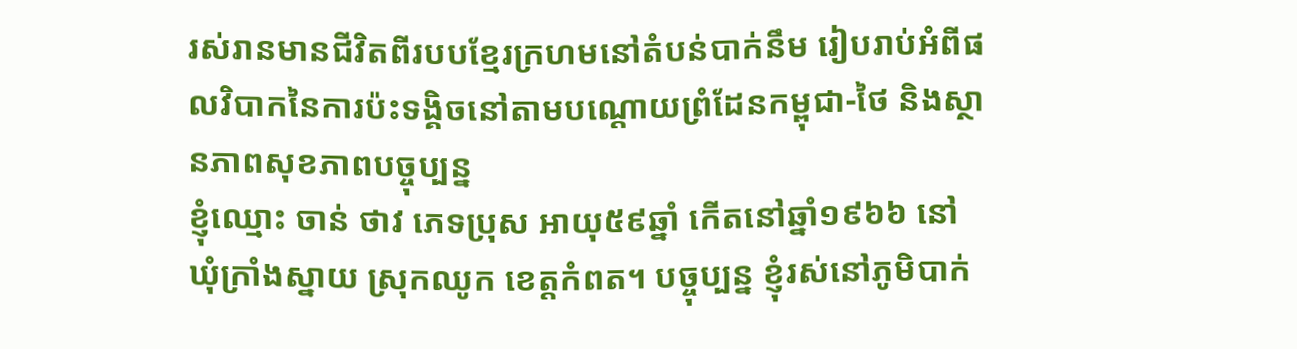រស់រានមានជីវិតពីរបបខ្មែរក្រហមនៅតំបន់បាក់នឹម រៀបរាប់អំពីផលវិបាកនៃការប៉ះទង្គិចនៅតាមបណ្តោយព្រំដែនកម្ពុជា-ថៃ និងស្ថានភាពសុខភាពបច្ចុប្បន្ន
ខ្ញុំឈ្មោះ ចាន់ ថាវ ភេទប្រុស អាយុ៥៩ឆ្នាំ កើតនៅឆ្នាំ១៩៦៦ នៅឃុំក្រាំងស្នាយ ស្រុកឈូក ខេត្តកំពត។ បច្ចុប្បន្ន ខ្ញុំរស់នៅភូមិបាក់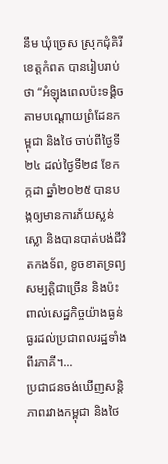នឹម ឃុំច្រេស ស្រុកជុំគិរី ខេត្តកំពត បានរៀបរាប់ថា “អំឡុងពេលប៉ះទង្គិចតាមបណ្តោយព្រំដែនកម្ពុជា និងថៃ ចាប់ពីថ្ងៃទី២៤ ដល់ថ្ងៃទី២៨ ខែកក្កដា ឆ្នាំ២០២៥ បានបង្កឲ្យមានការភ័យស្លន់ស្លោ និងបានបាត់បង់ជីវិតកងទ័ព, ខូចខាតទ្រព្យសម្បត្តិជាច្រើន និងប៉ះពាល់សេដ្ឋកិច្ចយ៉ាងធ្ងន់ធ្ងរដល់ប្រជាពលរដ្ឋទាំងពីរភាគី។...
ប្រជាជនចង់ឃើញសន្តិភាពរវាងកម្ពុជា និងថៃ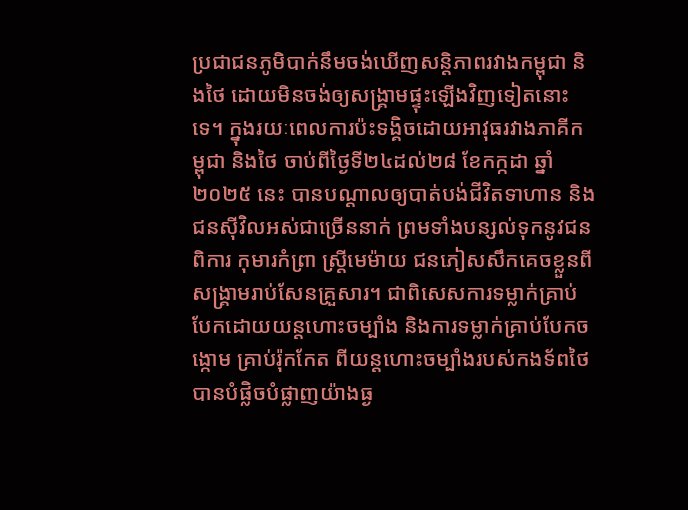ប្រជាជនភូមិបាក់នឹមចង់ឃើញសន្តិភាពរវាងកម្ពុជា និងថៃ ដោយមិនចង់ឲ្យសង្រ្គាមផ្ទុះឡើងវិញទៀតនោះទេ។ ក្នុងរយៈពេលការប៉ះទង្គិចដោយអាវុធរវាងភាគីកម្ពុជា និងថៃ ចាប់ពីថ្ងៃទី២៤ដល់២៨ ខែកក្កដា ឆ្នាំ២០២៥ នេះ បានបណ្តាលឲ្យបាត់បង់ជីវិតទាហាន និងជនស៊ីវិលអស់ជាច្រើននាក់ ព្រមទាំងបន្សល់ទុកនូវជនពិការ កុមារកំព្រា ស្រ្តីមេម៉ាយ ជនភៀសសឹកគេចខ្លួនពីសង្រ្គាមរាប់សែនគ្រួសារ។ ជាពិសេសការទម្លាក់គ្រាប់បែកដោយយន្តហោះចម្បាំង និងការទម្លាក់គ្រាប់បែកចង្កោម គ្រាប់រ៉ុកកែត ពីយន្តហោះចម្បាំងរបស់កងទ័ពថៃ បានបំផ្លិចបំផ្លាញយ៉ាងធ្ង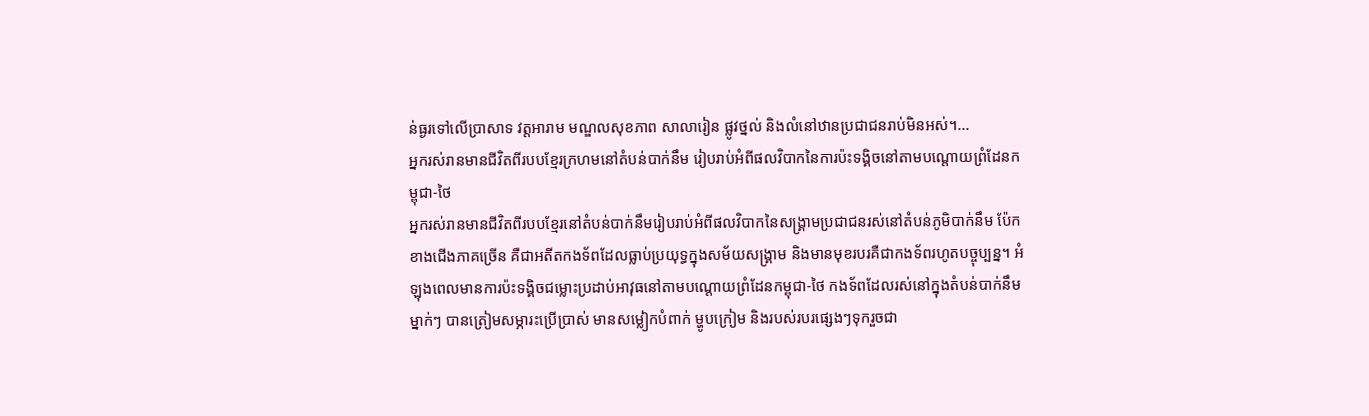ន់ធ្ងរទៅលើប្រាសាទ វត្តអារាម មណ្ឌលសុខភាព សាលារៀន ផ្លូវថ្នល់ និងលំនៅឋានប្រជាជនរាប់មិនអស់។...
អ្នករស់រានមានជីវិតពីរបបខ្មែរក្រហមនៅតំបន់បាក់នឹម រៀបរាប់អំពីផលវិបាកនៃការប៉ះទង្គិចនៅតាមបណ្តោយព្រំដែនកម្ពុជា-ថៃ
អ្នករស់រានមានជីវិតពីរបបខ្មែរនៅតំបន់បាក់នឹមរៀបរាប់អំពីផលវិបាកនៃសង្រ្គាមប្រជាជនរស់នៅតំបន់ភូមិបាក់នឹម ប៉ែកខាងជើងភាគច្រើន គឺជាអតីតកងទ័ពដែលធ្លាប់ប្រយុទ្ធក្នុងសម័យសង្រ្គាម និងមានមុខរបរគឺជាកងទ័ពរហូតបច្ចុប្បន្ន។ អំឡុងពេលមានការប៉ះទង្គិចជម្លោះប្រដាប់អាវុធនៅតាមបណ្តោយព្រំដែនកម្ពុជា-ថៃ កងទ័ពដែលរស់នៅក្នុងតំបន់បាក់នឹមម្នាក់ៗ បានត្រៀមសម្ភារះប្រើប្រាស់ មានសម្លៀកបំពាក់ ម្ហូបក្រៀម និងរបស់របរផ្សេងៗទុករួចជា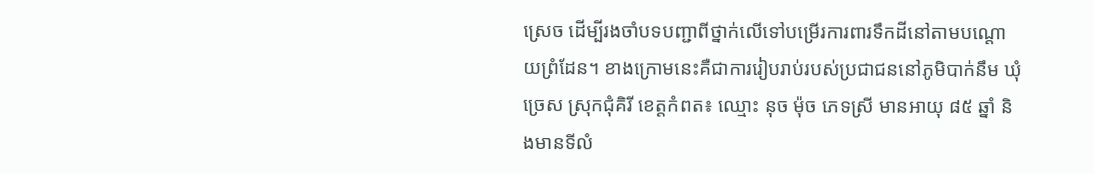ស្រេច ដើម្បីរងចាំបទបញ្ជាពីថ្នាក់លើទៅបម្រើរការពារទឹកដីនៅតាមបណ្តោយព្រំដែន។ ខាងក្រោមនេះគឺជាការរៀបរាប់របស់ប្រជាជននៅភូមិបាក់នឹម ឃុំច្រេស ស្រុកជុំគិរី ខេត្តកំពត៖ ឈ្មោះ នុច ម៉ុច ភេទស្រី មានអាយុ ៨៥ ឆ្នាំ និងមានទីលំ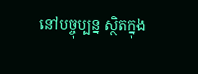នៅបច្ចុប្បន្ន ស្ថិតក្នុង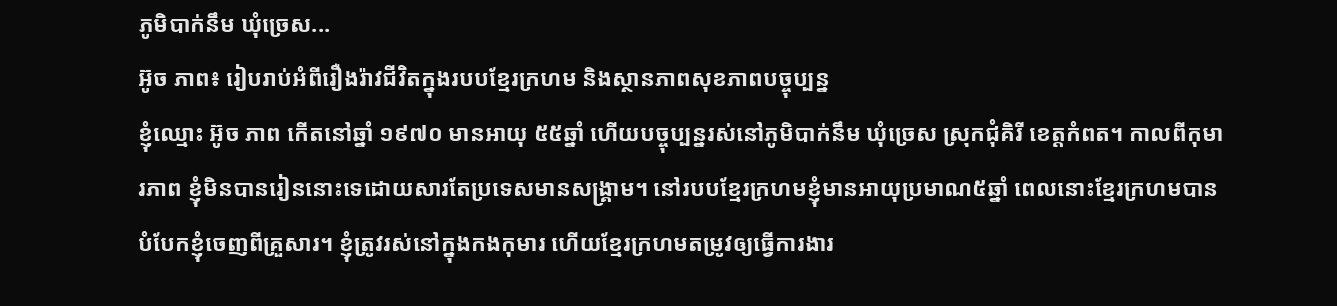ភូមិបាក់នឹម ឃុំច្រេស...
អ៊ូច ភាព៖ រៀបរាប់អំពីរឿងរ៉ាវជីវិតក្នុងរបបខ្មែរក្រហម និងស្ថានភាពសុខភាពបច្ចុប្បន្ន
ខ្ញុំឈ្មោះ អ៊ូច ភាព កើតនៅឆ្នាំ ១៩៧០ មានអាយុ ៥៥ឆ្នាំ ហើយបច្ចុប្បន្នរស់នៅភូមិបាក់នឹម ឃុំច្រេស ស្រុកជុំគិរី ខេត្តកំពត។ កាលពីកុមារភាព ខ្ញុំមិនបានរៀននោះទេដោយសារតែប្រទេសមានសង្គ្រាម។ នៅរបបខ្មែរក្រហមខ្ញុំមានអាយុប្រមាណ៥ឆ្នាំ ពេលនោះខ្មែរក្រហមបានបំបែកខ្ញុំចេញពីគ្រួសារ។ ខ្ញុំត្រូវរស់នៅក្នុងកងកុមារ ហើយខ្មែរក្រហមតម្រូវឲ្យធ្វើការងារ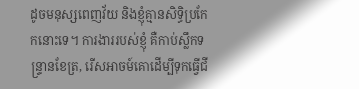ដូចមនុស្សពេញវ័យ និងខ្ញុំគ្មានសិទ្ធិប្រកែកនោះទេ។ ការងាររបស់ខ្ញុំ គឺកាប់ស្លឹកទន្ទ្រានខែត្រ, រើសអាចម៍គោដើម្បីទុកធ្វើជី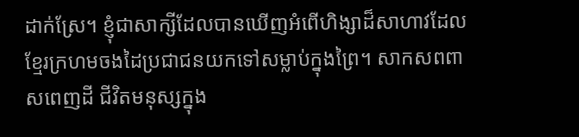ដាក់ស្រែ។ ខ្ញុំជាសាក្សីដែលបានឃើញអំពើហិង្សាដ៏សាហាវដែលខ្មែរក្រហមចងដៃប្រជាជនយកទៅសម្លាប់ក្នុងព្រៃ។ សាកសពពាសពេញដី ជីវិតមនុស្សក្នុង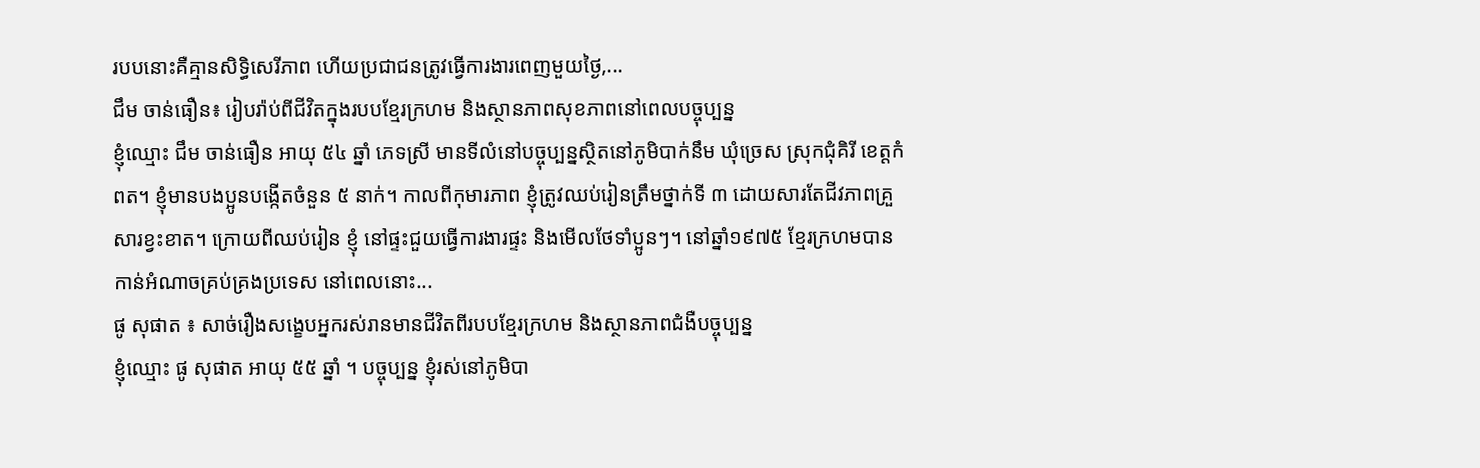របបនោះគឺគ្មានសិទ្ធិសេរីភាព ហើយប្រជាជនត្រូវធ្វើការងារពេញមួយថ្ងៃ,...
ជឹម ចាន់ធឿន៖ រៀបរ៉ាប់ពីជីវិតក្នុងរបបខ្មែរក្រហម និងស្ថានភាពសុខភាពនៅពេលបច្ចុប្បន្ន
ខ្ញុំឈ្មោះ ជឹម ចាន់ធឿន អាយុ ៥៤ ឆ្នាំ ភេទស្រី មានទីលំនៅបច្ចុប្បន្នស្ថិតនៅភូមិបាក់នឹម ឃុំច្រេស ស្រុកជុំគិរី ខេត្តកំពត។ ខ្ញុំមានបងប្អូនបង្កើតចំនួន ៥ នាក់។ កាលពីកុមារភាព ខ្ញុំត្រូវឈប់រៀនត្រឹមថ្នាក់ទី ៣ ដោយសារតែជីវភាពគ្រួសារខ្វះខាត។ ក្រោយពីឈប់រៀន ខ្ញុំ នៅផ្ទះជួយធ្វើការងារផ្ទះ និងមើលថែទាំប្អូនៗ។ នៅឆ្នាំ១៩៧៥ ខ្មែរក្រហមបានកាន់អំណាចគ្រប់គ្រងប្រទេស នៅពេលនោះ...
ផូ សុផាត ៖ សាច់រឿងសង្ខេបអ្នករស់រានមានជីវិតពីរបបខ្មែរក្រហម និងស្ថានភាពជំងឺបច្ចុប្បន្ន
ខ្ញុំឈ្មោះ ផូ សុផាត អាយុ ៥៥ ឆ្នាំ ។ បច្ចុប្បន្ន ខ្ញុំរស់នៅភូមិបា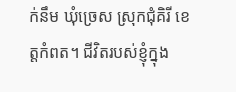ក់នឹម ឃុំច្រេស ស្រុកជុំគិរី ខេត្តកំពត។ ជីវិតរបស់ខ្ញុំក្នុង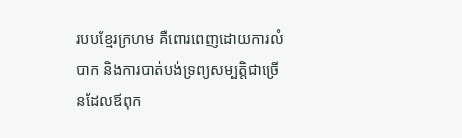របបខ្មែរក្រហម គឺពោរពេញដោយការលំបាក និងការបាត់បង់ទ្រព្យសម្បត្តិជាច្រើនដែលឪពុក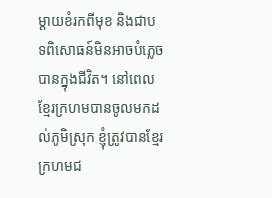ម្តាយខំរកពីមុខ និងជាបទពិសោធន៍មិនអាចបំភ្លេចបានក្នុងជីវិត។ នៅពេលខ្មែរក្រហមបានចូលមកដល់ភូមិស្រុក ខ្ញុំត្រូវបានខ្មែរក្រហមជ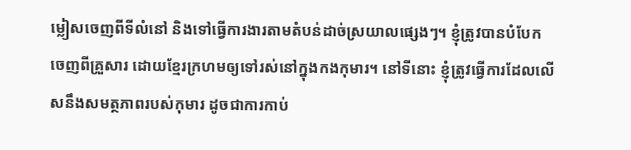ម្លៀសចេញពីទីលំនៅ និងទៅធ្វើការងារតាមតំបន់ដាច់ស្រយាលផ្សេងៗ។ ខ្ញុំត្រូវបានបំបែកចេញពីគ្រួសារ ដោយខ្មែរក្រហមឲ្យទៅរស់នៅក្នុងកងកុមារ។ នៅទីនោះ ខ្ញុំត្រូវធ្វើការដែលលើសនឹងសមត្ថភាពរបស់កុមារ ដូចជាការកាប់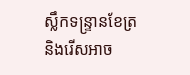ស្លឹកទន្រ្ទានខែត្រ និងរើសអាច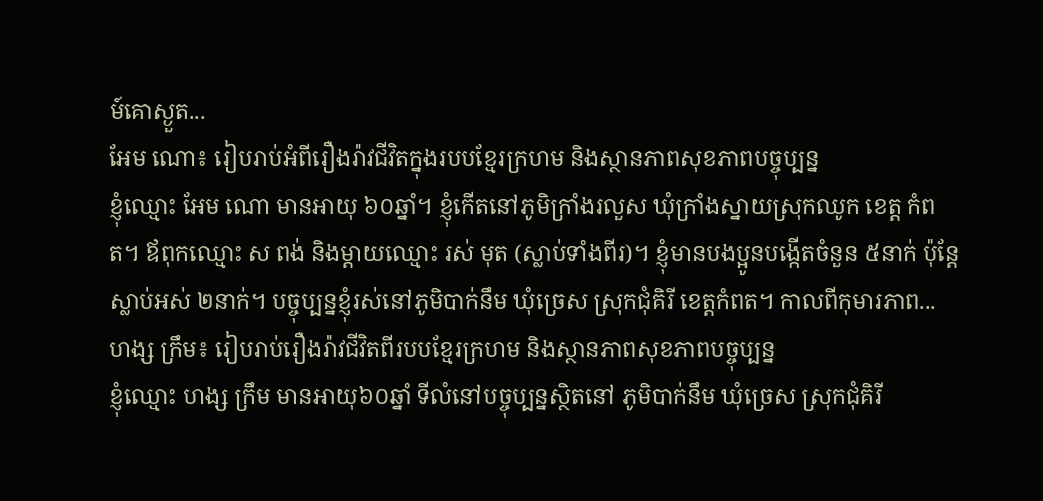ម៍គោស្ងួត...
អែម ណោ៖ រៀបរាប់អំពីរឿងរ៉ាវជីវិតក្នុងរបបខ្មែរក្រហម និងស្ថានភាពសុខភាពបច្ចុប្បន្ន
ខ្ញុំឈ្មោះ អែម ណោ មានអាយុ ៦០ឆ្នាំ។ ខ្ញុំកើតនៅភូមិក្រាំងរលួស ឃុំក្រាំងស្នាយស្រុកឈូក ខេត្ត កំពត។ ឪពុកឈ្មោះ ស ពង់ និងម្តាយឈ្មោះ រស់ មុត (ស្លាប់ទាំងពីរ)។ ខ្ញុំមានបងប្អូនបង្កើតចំនួន ៥នាក់ ប៉ុន្តែស្លាប់អស់ ២នាក់។ បច្ចុប្បន្នខ្ញុំរស់នៅភូមិបាក់នឹម ឃុំច្រេស ស្រុកជុំគិរី ខេត្តកំពត។ កាលពីកុមារភាព...
ហង្ស ក្រឹម៖ រៀបរាប់រឿងរ៉ាវជីវិតពីរបបខ្មែរក្រហម និងស្ថានភាពសុខភាពបច្ចុប្បន្ន
ខ្ញុំឈ្មោះ ហង្ស ក្រឹម មានអាយុ៦០ឆ្នាំ ទីលំនៅបច្ចុប្បន្នស្ថិតនៅ ភូមិបាក់នឹម ឃុំច្រេស ស្រុកជុំគិរី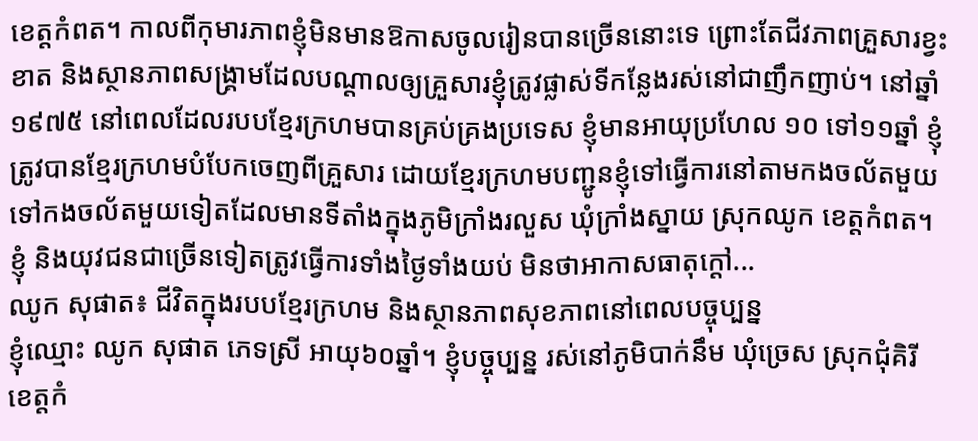ខេត្តកំពត។ កាលពីកុមារភាពខ្ញុំមិនមានឱកាសចូលរៀនបានច្រើននោះទេ ព្រោះតែជីវភាពគ្រួសារខ្វះខាត និងស្ថានភាពសង្គ្រាមដែលបណ្តាលឲ្យគ្រួសារខ្ញុំត្រូវផ្លាស់ទីកន្លែងរស់នៅជាញឹកញាប់។ នៅឆ្នាំ១៩៧៥ នៅពេលដែលរបបខ្មែរក្រហមបានគ្រប់គ្រងប្រទេស ខ្ញុំមានអាយុប្រហែល ១០ ទៅ១១ឆ្នាំ ខ្ញុំត្រូវបានខ្មែរក្រហមបំបែកចេញពីគ្រួសារ ដោយខ្មែរក្រហមបញ្ជូនខ្ញុំទៅធ្វើការនៅតាមកងចល័តមួយទៅកងចល័តមួយទៀតដែលមានទីតាំងក្នុងភូមិក្រាំងរលួស ឃុំក្រាំងស្នាយ ស្រុកឈូក ខេត្តកំពត។ ខ្ញុំ និងយុវជនជាច្រើនទៀតត្រូវធ្វើការទាំងថ្ងៃទាំងយប់ មិនថាអាកាសធាតុក្ដៅ...
ឈូក សុផាត៖ ជីវិតក្នុងរបបខ្មែរក្រហម និងស្ថានភាពសុខភាពនៅពេលបច្ចុប្បន្ន
ខ្ញុំឈ្មោះ ឈូក សុផាត ភេទស្រី អាយុ៦០ឆ្នាំ។ ខ្ញុំបច្ចុប្បន្ន រស់នៅភូមិបាក់នឹម ឃុំច្រេស ស្រុកជុំគិរី ខេត្តកំ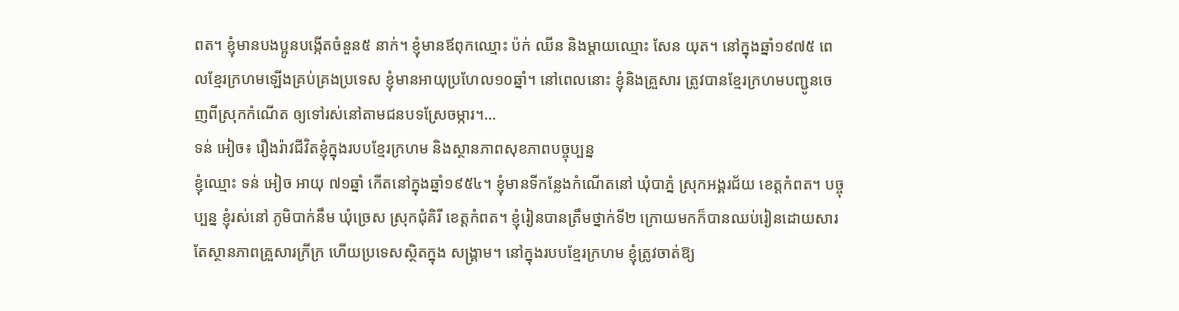ពត។ ខ្ញុំមានបងប្អូនបង្កើតចំនួន៥ នាក់។ ខ្ញុំមានឪពុកឈ្មោះ ប៉ក់ ឈីន និងម្តាយឈ្មោះ សែន យុត។ នៅក្នុងឆ្នាំ១៩៧៥ ពេលខ្មែរក្រហមឡើងគ្រប់គ្រងប្រទេស ខ្ញុំមានអាយុប្រហែល១០ឆ្នាំ។ នៅពេលនោះ ខ្ញុំនិងគ្រួសារ ត្រូវបានខ្មែរក្រហមបញ្ជូនចេញពីស្រុកកំណើត ឲ្យទៅរស់នៅតាមជនបទស្រែចម្ការ។...
ទន់ អៀច៖ រឿងរ៉ាវជីវិតខ្ញុំក្នុងរបបខ្មែរក្រហម និងស្ថានភាពសុខភាពបច្ចុប្បន្ន
ខ្ញុំឈ្មោះ ទន់ អៀច អាយុ ៧១ឆ្នាំ កើតនៅក្នុងឆ្នាំ១៩៥៤។ ខ្ញុំមានទីកន្លែងកំណើតនៅ ឃុំបាភ្នំ ស្រុកអង្គរជ័យ ខេត្តកំពត។ បច្ចុប្បន្ន ខ្ញុំរស់នៅ ភូមិបាក់នឹម ឃុំច្រេស ស្រុកជុំគិរី ខេត្តកំពត។ ខ្ញុំរៀនបានត្រឹមថ្នាក់ទី២ ក្រោយមកក៏បានឈប់រៀនដោយសារតែស្ថានភាពគ្រួសារក្រីក្រ ហើយប្រទេសស្ថិតក្នុង សង្រ្គាម។ នៅក្នុងរបបខ្មែរក្រហម ខ្ញុំត្រូវចាត់ឱ្យ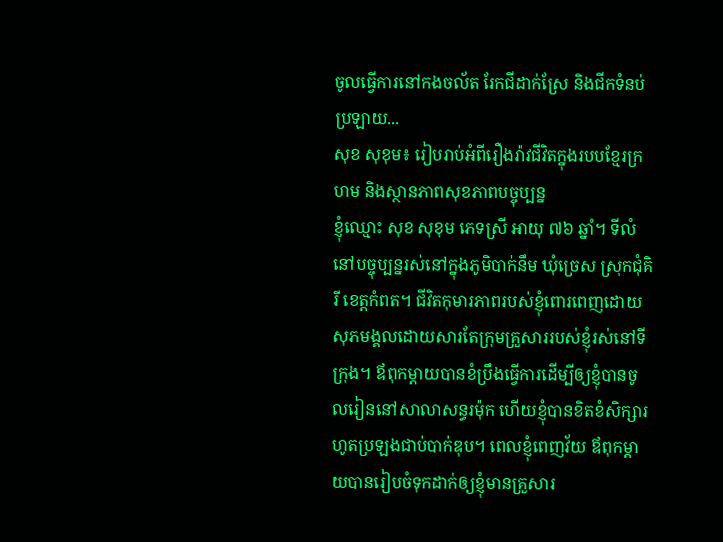ចូលធ្វើការនៅកងចល័ត រែកជីដាក់ស្រែ និងជីកទំនប់ ប្រឡាយ...
សុខ សុខុម៖ រៀបរាប់អំពីរឿងរ៉ាវជីវិតក្នុងរបបខ្មែរក្រហម និងស្ថានភាពសុខភាពបច្ចុប្បន្ន
ខ្ញុំឈ្មោះ សុខ សុខុម ភេទស្រី អាយុ ៧៦ ឆ្នាំ។ ទីលំនៅបច្ចុប្បន្នរស់នៅក្នុងភូមិបាក់នឹម ឃុំច្រេស ស្រុកជុំគិរី ខេត្តកំពត។ ជីវិតកុមារភាពរបស់ខ្ញុំពោរពេញដោយសុភមង្គលដោយសារតែក្រុមគ្រួសាររបស់ខ្ញុំរស់នៅទីក្រុង។ ឪពុកម្តាយបានខំប្រឹងធ្វើការដើម្បីឲ្យខ្ញុំបានចូលរៀននៅសាលាសន្ធរម៉ុក ហើយខ្ញុំបានខិតខំសិក្សារហូតប្រឡងជាប់បាក់ឌុប។ ពេលខ្ញុំពេញវ័យ ឪពុកម្តាយបានរៀបចំទុកដាក់ឲ្យខ្ញុំមានគ្រួសារ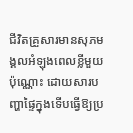ជីវិតគ្រួសារមានសុភមង្គលអំឡុងពេលខ្លីមួយប៉ុណ្ណោះ ដោយសារបញ្ហាផ្ទៃក្នុងទើបធ្វើឱ្យប្រ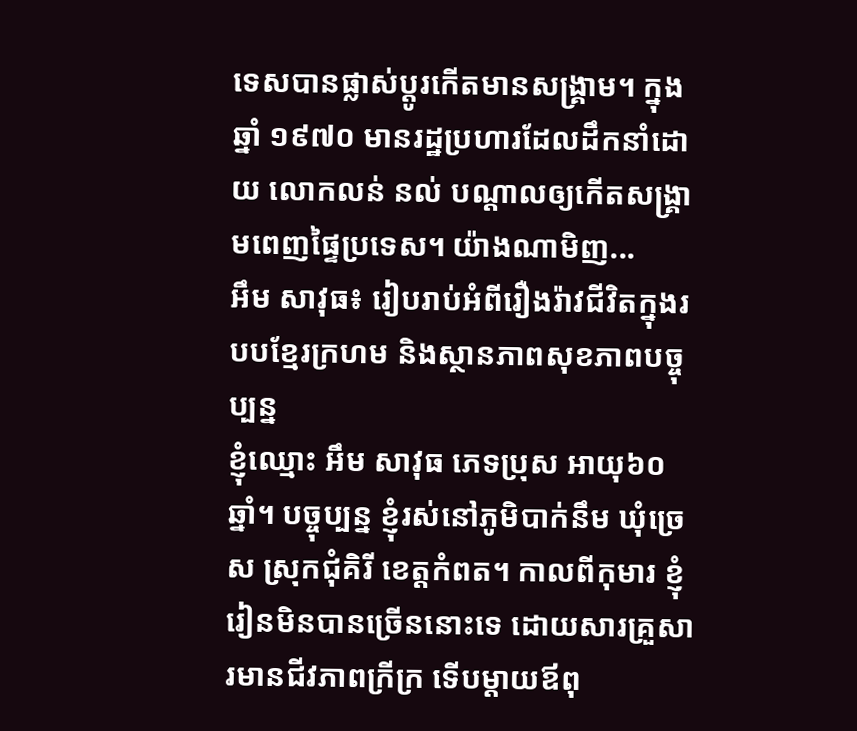ទេសបានផ្លាស់ប្តូរកើតមានសង្រ្គាម។ ក្នុងឆ្នាំ ១៩៧០ មានរដ្ឋប្រហារដែលដឹកនាំដោយ លោកលន់ នល់ បណ្តាលឲ្យកើតសង្គ្រាមពេញផ្ទៃប្រទេស។ យ៉ាងណាមិញ...
អឹម សាវុធ៖ រៀបរាប់អំពីរឿងរ៉ាវជីវិតក្នុងរបបខ្មែរក្រហម និងស្ថានភាពសុខភាពបច្ចុប្បន្ន
ខ្ញុំឈ្មោះ អឹម សាវុធ ភេទប្រុស អាយុ៦០ឆ្នាំ។ បច្ចុប្បន្ន ខ្ញុំរស់នៅភូមិបាក់នឹម ឃុំច្រេស ស្រុកជុំគិរី ខេត្តកំពត។ កាលពីកុមារ ខ្ញុំរៀនមិនបានច្រើននោះទេ ដោយសារគ្រួសារមានជីវភាពក្រីក្រ ទើបម្ដាយឪពុ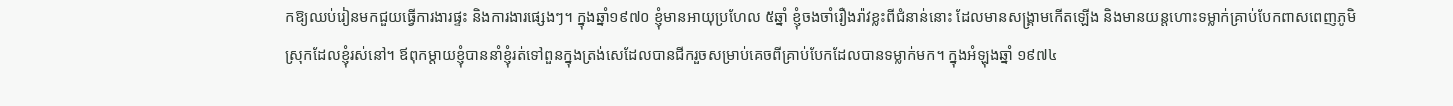កឱ្យឈប់រៀនមកជួយធ្វើការងារផ្ទះ និងការងារផ្សេងៗ។ ក្នុងឆ្នាំ១៩៧០ ខ្ញុំមានអាយុប្រហែល ៥ឆ្នាំ ខ្ញុំចងចាំរឿងរ៉ាវខ្លះពីជំនាន់នោះ ដែលមានសង្គ្រាមកើតឡើង និងមានយន្តហោះទម្លាក់គ្រាប់បែកពាសពេញភូមិស្រុកដែលខ្ញុំរស់នៅ។ ឪពុកម្ដាយខ្ញុំបាននាំខ្ញុំរត់ទៅពួនក្នុងត្រង់សេដែលបានជីករួចសម្រាប់គេចពីគ្រាប់បែកដែលបានទម្លាក់មក។ ក្នុងអំឡុងឆ្នាំ ១៩៧៤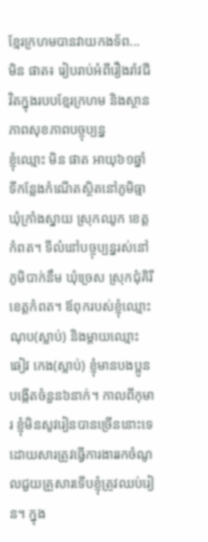ខ្មែរក្រហមបានវាយកងទ័ព...
មិន ផាត៖ រៀបរាប់អំពីរឿងរ៉ាវជីវិតក្នុងរបបខ្មែរក្រហម និងស្ថានភាពសុខភាពបច្ចុប្បន្ន
ខ្ញុំឈ្មោះ មិន ផាត អាយុ៦១ឆ្នាំ ទីកន្លែងកំណើតស្ថិតនៅភូមិធ្មា ឃុំក្រាំងស្នាយ ស្រុកឈូក ខេត្តកំពត។ ទីលំនៅបច្ចុប្បន្នរស់នៅភូមិបាក់នឹម ឃុំច្រេស ស្រុកជុំគិរី ខេត្តកំពត។ ឪពុករបស់ខ្ញុំឈ្មោះ ណុប(ស្លាប់) និងម្តាយឈ្មោះ ឆៀវ កេង(ស្លាប់) ខ្ញុំមានបងប្អូនបង្កើតចំនួន៦នាក់។ កាលពីកុមារ ខ្ញុំមិនសូវរៀនបានច្រើននោះទេ ដោយសារត្រូវធ្វើការងាររកចំណូលជួយគ្រួសារទើបខ្ញុំត្រូវឈប់រៀន។ ក្នុង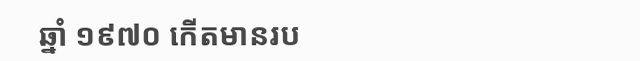ឆ្នាំ ១៩៧០ កើតមានរប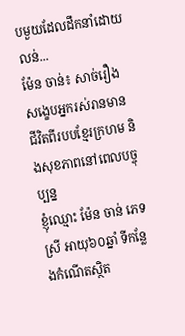បមួយដែលដឹកនាំដោយ លន់...
ម៉ែន ចាន់៖ សាច់រឿងសង្ខេបអ្នករស់រានមានជីវិតពីរបបខ្មែរក្រហម និងសុខភាពនៅពេលបច្ចុប្បន្ន
ខ្ញុំឈ្មោះ ម៉ែន ចាន់ ភេទស្រី អាយុ៦០ឆ្នាំ ទីកន្លែងកំណើតស្ថិត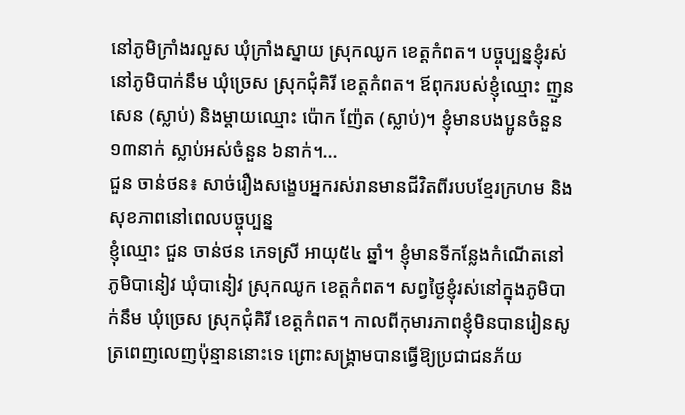នៅភូមិក្រាំងរលួស ឃុំក្រាំងស្នាយ ស្រុកឈូក ខេត្តកំពត។ បច្ចុប្បន្នខ្ញុំរស់នៅភូមិបាក់នឹម ឃុំច្រេស ស្រុកជុំគិរី ខេត្តកំពត។ ឪពុករបស់ខ្ញុំឈ្មោះ ញួន សេន (ស្លាប់) និងម្ដាយឈ្មោះ ប៉ោក ញ៉ែត (ស្លាប់)។ ខ្ញុំមានបងប្អូនចំនួន ១៣នាក់ ស្លាប់អស់ចំនួន ៦នាក់។...
ជួន ចាន់ថន៖ សាច់រឿងសង្ខេបអ្នករស់រានមានជីវិតពីរបបខ្មែរក្រហម និងសុខភាពនៅពេលបច្ចុប្បន្ន
ខ្ញុំឈ្មោះ ជួន ចាន់ថន ភេទស្រី អាយុ៥៤ ឆ្នាំ។ ខ្ញុំមានទីកន្លែងកំណើតនៅភូមិបានៀវ ឃុំបានៀវ ស្រុកឈូក ខេត្តកំពត។ សព្វថ្ងៃខ្ញុំរស់នៅក្នុងភូមិបាក់នឹម ឃុំច្រេស ស្រុកជុំគិរី ខេត្តកំពត។ កាលពីកុមារភាពខ្ញុំមិនបានរៀនសូត្រពេញលេញប៉ុន្មាននោះទេ ព្រោះសង្គ្រាមបានធ្វើឱ្យប្រជាជនភ័យ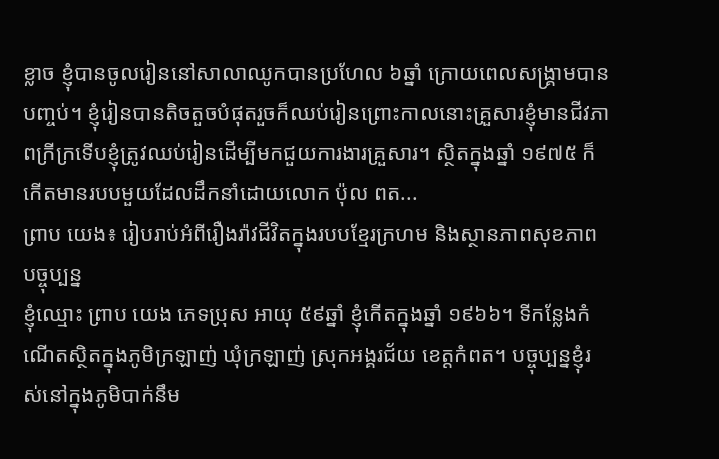ខ្លាច ខ្ញុំបានចូលរៀននៅសាលាឈូកបានប្រហែល ៦ឆ្នាំ ក្រោយពេលសង្គ្រាមបានបញ្ចប់។ ខ្ញុំរៀនបានតិចតួចបំផុតរួចក៏ឈប់រៀនព្រោះកាលនោះគ្រួសារខ្ញុំមានជីវភាពក្រីក្រទើបខ្ញុំត្រូវឈប់រៀនដើម្បីមកជួយការងារគ្រួសារ។ ស្ថិតក្នុងឆ្នាំ ១៩៧៥ ក៏កើតមានរបបមួយដែលដឹកនាំដោយលោក ប៉ុល ពត...
ព្រាប យេង៖ រៀបរាប់អំពីរឿងរ៉ាវជីវិតក្នុងរបបខ្មែរក្រហម និងស្ថានភាពសុខភាពបច្ចុប្បន្ន
ខ្ញុំឈ្មោះ ព្រាប យេង ភេទប្រុស អាយុ ៥៩ឆ្នាំ ខ្ញុំកើតក្នុងឆ្នាំ ១៩៦៦។ ទីកន្លែងកំណើតស្ថិតក្នុងភូមិក្រឡាញ់ ឃុំក្រឡាញ់ ស្រុកអង្គរជ័យ ខេត្តកំពត។ បច្ចុប្បន្នខ្ញុំរស់នៅក្នុងភូមិបាក់នឹម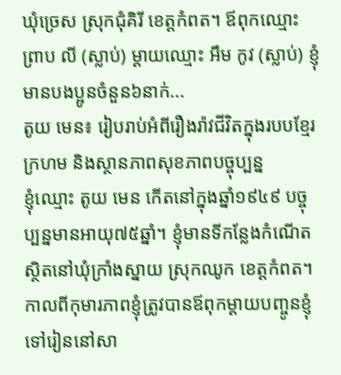ឃុំច្រេស ស្រុកជុំគិរី ខេត្តកំពត។ ឪពុកឈ្មោះ ព្រាប លី (ស្លាប់) ម្ដាយឈ្មោះ អឹម កូវ (ស្លាប់) ខ្ញុំមានបងប្អូនចំនួន៦នាក់...
តូយ មេន៖ រៀបរាប់អំពីរឿងរ៉ាវជីវិតក្នុងរបបខ្មែរក្រហម និងស្ថានភាពសុខភាពបច្ចុប្បន្ន
ខ្ញុំឈ្មោះ តូយ មេន កើតនៅក្នុងឆ្នាំ១៩៤៩ បច្ចុប្បន្នមានអាយុ៧៥ឆ្នាំ។ ខ្ញុំមានទីកន្លែងកំណើតស្ថិតនៅឃុំក្រាំងស្នាយ ស្រុកឈូក ខេត្តកំពត។ កាលពីកុមារភាពខ្ញុំត្រូវបានឪពុកម្ដាយបញ្ចូនខ្ញុំទៅរៀននៅសា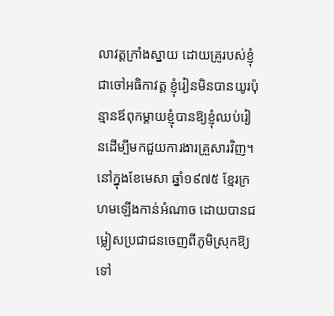លាវត្តក្រាំងស្នាយ ដោយគ្រូរបស់ខ្ញុំជាចៅអធិកាវត្ត ខ្ញុំរៀនមិនបានយូរប៉ុន្មានឪពុកម្តាយខ្ញុំបានឱ្យខ្ញុំឈប់រៀនដើម្បីមកជួយការងារគ្រួសារវិញ។ នៅក្នុងខែមេសា ឆ្នាំ១៩៧៥ ខ្មែរក្រហមឡើងកាន់អំណាច ដោយបានជម្លៀសប្រជាជនចេញពីភូមិស្រុកឱ្យទៅ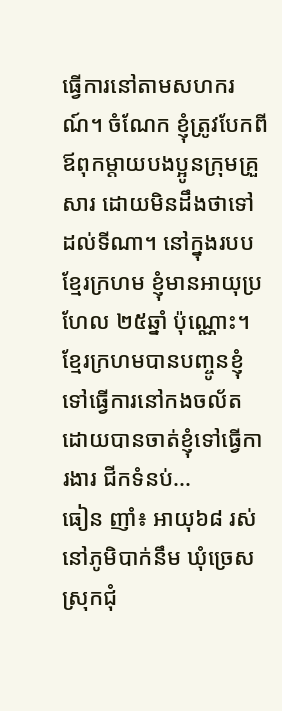ធ្វើការនៅតាមសហករណ៍។ ចំណែក ខ្ញុំត្រូវបែកពីឪពុកម្តាយបងប្អូនក្រុមគ្រួសារ ដោយមិនដឹងថាទៅដល់ទីណា។ នៅក្នុងរបបខ្មែរក្រហម ខ្ញុំមានអាយុប្រហែល ២៥ឆ្នាំ ប៉ុណ្ណោះ។ ខ្មែរក្រហមបានបញ្ចូនខ្ញុំទៅធ្វើការនៅកងចល័ត ដោយបានចាត់ខ្ញុំទៅធ្វើការងារ ជីកទំនប់...
ធៀន ញាំ៖ អាយុ៦៨ រស់នៅភូមិបាក់នឹម ឃុំច្រេស ស្រុកជុំ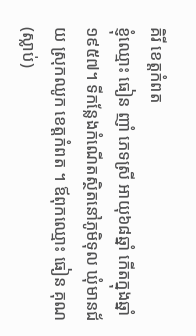គិរី ខេត្តកំពត
ខ្ញុំឈ្មោះ ធៀន ញាំ ភេទស្រី អាយុ៦៨ឆ្នាំ កើតក្នុងឆ្នាំ១៩៥៧។ ទីកន្លែងកំណើតស្ថិតនៅភូមិទុល ឃុំមានជ័យ ស្រុកឈូក ខេត្តកំពត ។ ឪពុកឈ្មោះ ធៀន គុណ(ស្លាប់)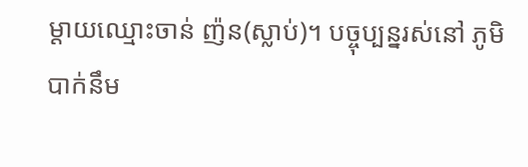ម្តាយឈ្មោះចាន់ ញ៉ន(ស្លាប់)។ បច្ចុប្បន្នរស់នៅ ភូមិបាក់នឹម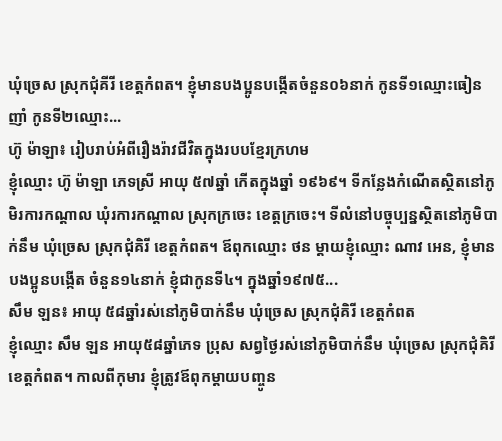ឃុំច្រេស ស្រុកជុំគីរី ខេត្តកំពត។ ខ្ញុំមានបងប្អូនបង្កើតចំនួន០៦នាក់ កូនទី១ឈ្មោះធៀន ញាំ កូនទី២ឈ្មោះ...
ហ៊ូ ម៉ាឡា៖ រៀបរាប់អំពីរឿងរ៉ាវជីវិតក្នុងរបបខ្មែរក្រហម
ខ្ញុំឈ្មោះ ហ៊ូ ម៉ាឡា ភេទស្រី អាយុ ៥៧ឆ្នាំ កើតក្នុងឆ្នាំ ១៩៦៩។ ទីកន្លែងកំណើតស្ថិតនៅភូមិរការកណ្តាល ឃុំរការកណ្តាល ស្រុកក្រចេះ ខេត្តក្រចេះ។ ទីលំនៅបច្ចុប្បន្នស្ថិតនៅភូមិបាក់នឹម ឃុំច្រេស ស្រុកជុំគិរី ខេត្តកំពត។ ឪពុកឈ្មោះ ថន ម្តាយខ្ញុំឈ្មោះ ណាវ អេន, ខ្ញុំមានបងប្អូនបង្កើត ចំនួន១៤នាក់ ខ្ញុំជាកូនទី៤។ ក្នុងឆ្នាំ១៩៧៥...
សឹម ឡន៖ អាយុ ៥៨ឆ្នាំរស់នៅភូមិបាក់នឹម ឃុំច្រេស ស្រុកជុំគិរី ខេត្តកំពត
ខ្ញុំឈ្មោះ សឹម ឡន អាយុ៥៨ឆ្នាំភេទ ប្រុស សព្វថ្ងៃរស់នៅភូមិបាក់នឹម ឃុំច្រេស ស្រុកជុំគិរី ខេត្តកំពត។ កាលពីកុមារ ខ្ញុំត្រូវឪពុកម្ដាយបញ្ចូន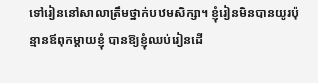ទៅរៀននៅសាលាត្រឹមថ្នាក់បឋមសិក្សា។ ខ្ញុំរៀនមិនបានយូរប៉ុន្មានឪពុកម្តាយខ្ញុំ បានឱ្យខ្ញុំឈប់រៀនដើ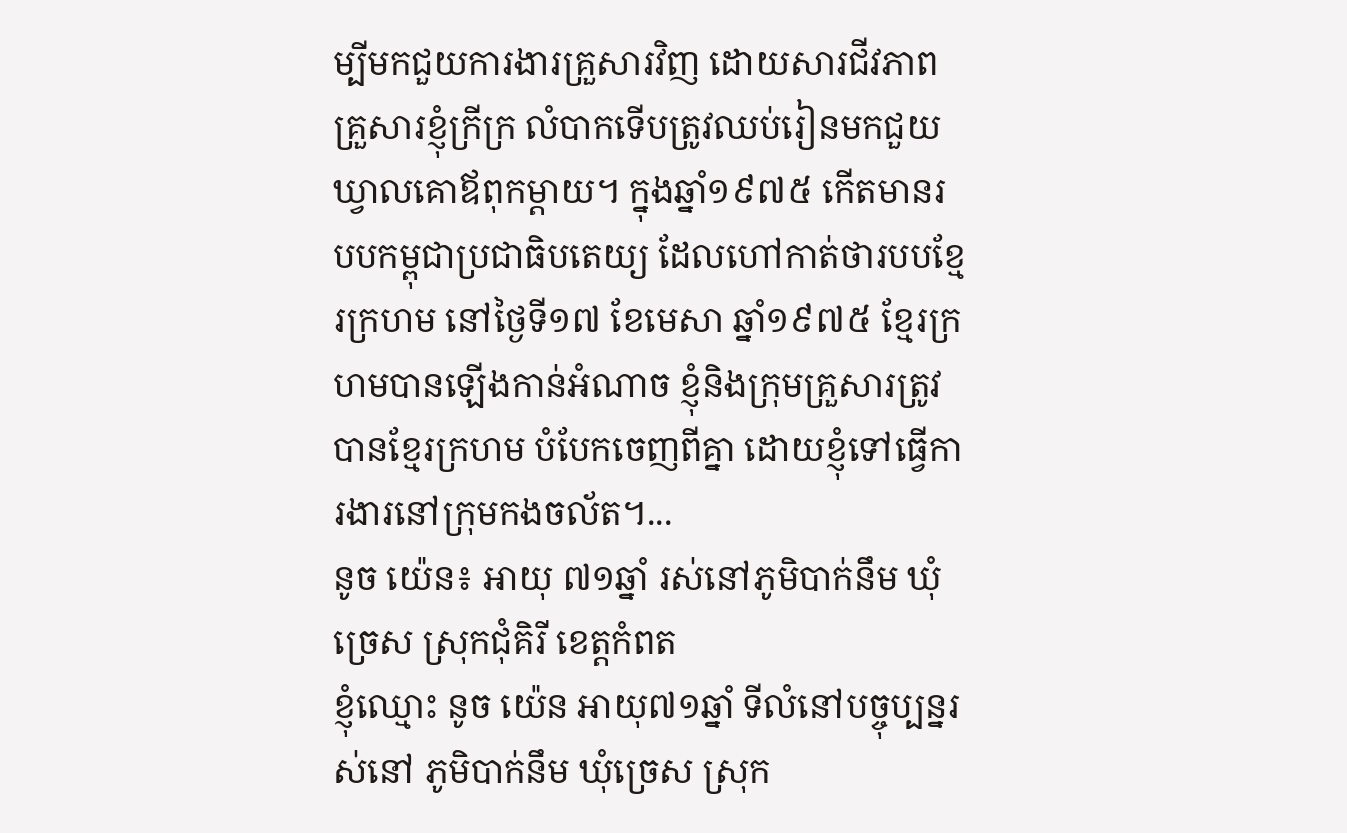ម្បីមកជួយការងារគ្រួសារវិញ ដោយសារជីវភាពគ្រួសារខ្ញុំក្រីក្រ លំបាកទើបត្រូវឈប់រៀនមកជួយឃ្វាលគោឪពុកម្តាយ។ ក្នុងឆ្នាំ១៩៧៥ កើតមានរបបកម្ពុជាប្រជាធិបតេយ្យ ដែលហៅកាត់ថារបបខ្មែរក្រហម នៅថ្ងៃទី១៧ ខែមេសា ឆ្នាំ១៩៧៥ ខ្មែរក្រហមបានឡើងកាន់អំណាច ខ្ញុំនិងក្រុមគ្រួសារត្រូវបានខ្មែរក្រហម បំបែកចេញពីគ្នា ដោយខ្ញុំទៅធ្វើការងារនៅក្រុមកងចល័ត។...
នូច យ៉េន៖ អាយុ ៧១ឆ្នាំ រស់នៅភូមិបាក់នឹម ឃុំច្រេស ស្រុកជុំគិរី ខេត្តកំពត
ខ្ញុំឈ្មោះ នូច យ៉េន អាយុ៧១ឆ្នាំ ទីលំនៅបច្ចុប្បន្នរស់នៅ ភូមិបាក់នឹម ឃុំច្រេស ស្រុក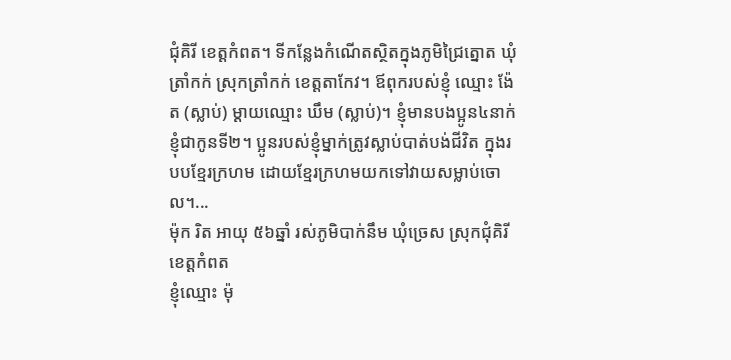ជុំគិរី ខេត្តកំពត។ ទីកន្លែងកំណើតស្ថិតក្នុងភូមិជ្រៃត្នោត ឃុំត្រាំកក់ ស្រុកត្រាំកក់ ខេត្តតាកែវ។ ឪពុករបស់ខ្ញុំ ឈ្មោះ ង៉ែត (ស្លាប់) ម្ដាយឈ្មោះ ឃឹម (ស្លាប់)។ ខ្ញុំមានបងប្អូន៤នាក់ ខ្ញុំជាកូនទី២។ ប្អូនរបស់ខ្ញុំម្នាក់ត្រូវស្លាប់បាត់បង់ជីវិត ក្នុងរបបខ្មែរក្រហម ដោយខ្មែរក្រហមយកទៅវាយសម្លាប់ចោល។...
ម៉ុក រិត អាយុ ៥៦ឆ្នាំ រស់ភូមិបាក់នឹម ឃុំច្រេស ស្រុកជុំគិរី ខេត្តកំពត
ខ្ញុំឈ្មោះ ម៉ុ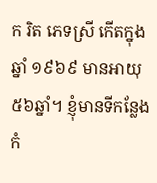ក រិត ភេទស្រី កើតក្នុងឆ្នាំ ១៩៦៩ មានអាយុ ៥៦ឆ្នាំ។ ខ្ញុំមានទីកន្លែងកំ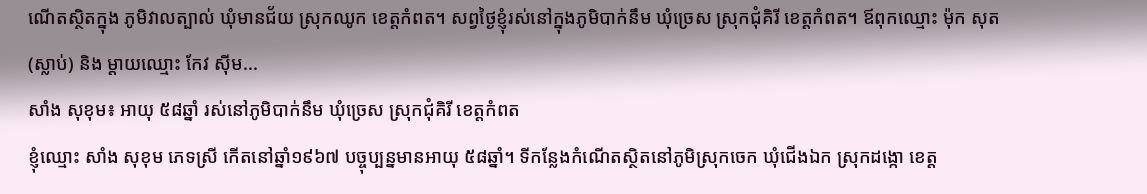ណើតស្ថិតក្នុង ភូមិវាលត្បាល់ ឃុំមានជ័យ ស្រុកឈូក ខេត្តកំពត។ សព្វថ្ងៃខ្ញុំរស់នៅក្នុងភូមិបាក់នឹម ឃុំច្រេស ស្រុកជុំគិរី ខេត្តកំពត។ ឪពុកឈ្មោះ ម៉ុក សុត (ស្លាប់) និង ម្ដាយឈ្មោះ កែវ ស៊ីម...
សាំង សុខុម៖ អាយុ ៥៨ឆ្នាំ រស់នៅភូមិបាក់នឹម ឃុំច្រេស ស្រុកជុំគិរី ខេត្តកំពត
ខ្ញុំឈ្មោះ សាំង សុខុម ភេទស្រី កើតនៅឆ្នាំ១៩៦៧ បច្ចុប្បន្នមានអាយុ ៥៨ឆ្នាំ។ ទីកន្លែងកំណើតស្ថិតនៅភូមិស្រុកចេក ឃុំជើងឯក ស្រុកដង្កោ ខេត្ត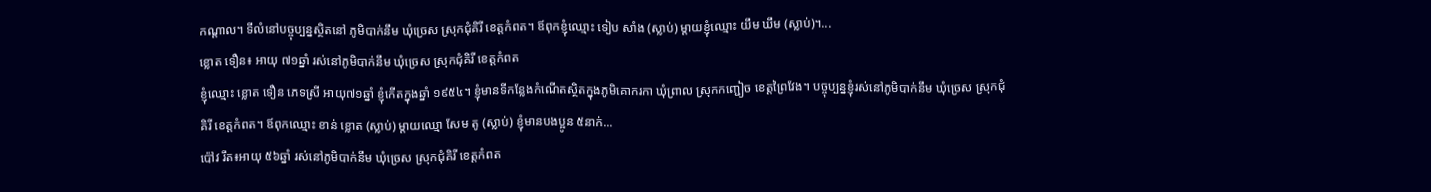កណ្តាល។ ទីលំនៅបច្ចុប្បន្នស្ថិតនៅ ភូមិបាក់នឹម ឃុំច្រេស ស្រុកជុំគិរី ខេត្តកំពត។ ឪពុកខ្ញុំឈ្មោះ ទៀប សាំង (ស្លាប់) ម្តាយខ្ញុំឈ្មោះ យឹម ឃឹម (ស្លាប់)។...
ខ្លោត ទឿន៖ អាយុ ៧១ឆ្នាំ រស់នៅភូមិបាក់នឹម ឃុំច្រេស ស្រុកជុំគិរី ខេត្តកំពត
ខ្ញុំឈ្មោះ ខ្លោត ទឿន ភេទស្រី អាយុ៧១ឆ្នាំ ខ្ញុំកើតក្នុងឆ្នាំ ១៩៥៤។ ខ្ញុំមានទីកន្លែងកំណើតស្ថិតក្នុងភូមិគោករកា ឃុំព្រាល ស្រុកកញ្ជៀច ខេត្តព្រៃវែង។ បច្ចុប្បន្នខ្ញុំរស់នៅភូមិបាក់នឹម ឃុំច្រេស ស្រុកជុំគិរី ខេត្តកំពត។ ឪពុកឈ្មោះ ខាន់ ខ្លោត (ស្លាប់) ម្ដាយឈ្មោ សែម តូ (ស្លាប់) ខ្ញុំមានបងប្អូន ៥នាក់...
ប៉ៅវ រឹត៖អាយុ ៥៦ឆ្នាំ រស់នៅភូមិបាក់នឹម ឃុំច្រេស ស្រុកជុំគិរី ខេត្តកំពត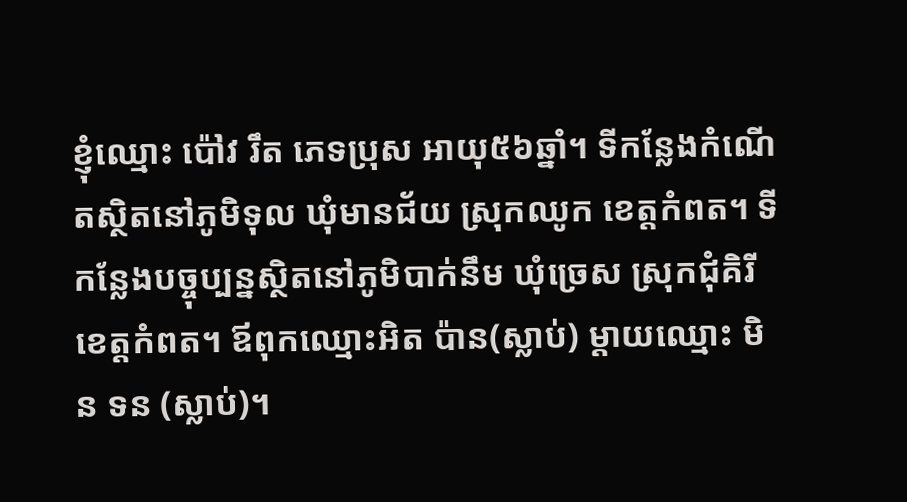ខ្ញុំឈ្មោះ ប៉ៅវ រឹត ភេទប្រុស អាយុ៥៦ឆ្នាំ។ ទីកន្លែងកំណើតស្ថិតនៅភូមិទុល ឃុំមានជ័យ ស្រុកឈូក ខេត្តកំពត។ ទីកន្លែងបច្ចុប្បន្នស្ថិតនៅភូមិបាក់នឹម ឃុំច្រេស ស្រុកជុំគិរី ខេត្តកំពត។ ឪពុកឈ្មោះអិត ប៉ាន(ស្លាប់) ម្តាយឈ្មោះ មិន ទន (ស្លាប់)។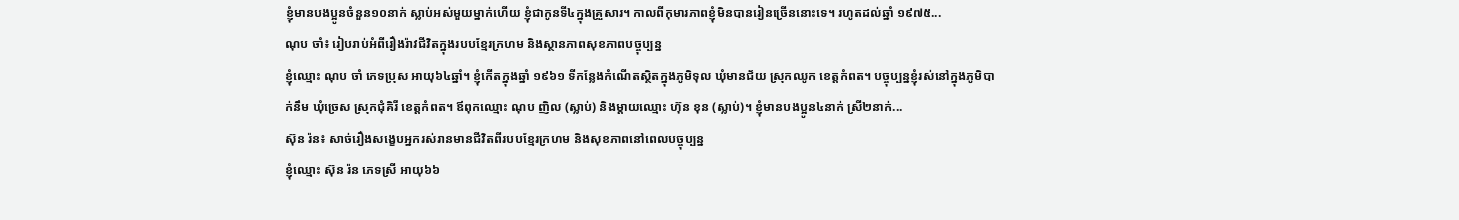ខ្ញុំមានបងប្អូនចំនួន១០នាក់ ស្លាប់អស់មួយម្នាក់ហើយ ខ្ញុំជាកូនទី៤ក្នុងគ្រួសារ។ កាលពីកុមារភាពខ្ញុំមិនបានរៀនច្រើននោះទេ។ រហូតដល់ឆ្នាំ ១៩៧៥...
ណុប ចាំ៖ រៀបរាប់អំពីរឿងរ៉ាវជីវិតក្នុងរបបខ្មែរក្រហម និងស្ថានភាពសុខភាពបច្ចុប្បន្ន
ខ្ញុំឈ្មោះ ណុប ចាំ ភេទប្រុស អាយុ៦៤ឆ្នាំ។ ខ្ញុំកើតក្នុងឆ្នាំ ១៩៦១ ទីកន្លែងកំណើតស្ថិតក្នុងភូមិទុល ឃុំមានជ័យ ស្រុកឈូក ខេត្តកំពត។ បច្ចុប្បន្នខ្ញុំរស់នៅក្នុងភូមិបាក់នឹម ឃុំច្រេស ស្រុកជុំគិរី ខេត្តកំពត។ ឪពុកឈ្មោះ ណុប ញិល (ស្លាប់) និងម្ដាយឈ្មោះ ហ៊ុន ខុន (ស្លាប់)។ ខ្ញុំមានបងប្អូន៤នាក់ ស្រី២នាក់...
ស៊ុន រ៉ន៖ សាច់រឿងសង្ខេបអ្នករស់រានមានជីវិតពីរបបខ្មែរក្រហម និងសុខភាពនៅពេលបច្ចុប្បន្ន
ខ្ញុំឈ្មោះ ស៊ុន រ៉ន ភេទស្រី អាយុ៦៦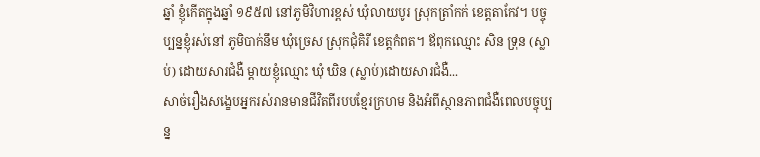ឆ្នាំ ខ្ញុំកើតក្នុងឆ្នាំ ១៩៥៧ នៅភូមិវិហារខ្ពស់ ឃុំលាយបូរ ស្រុកត្រាំកក់ ខេត្តតាកែវ។ បច្ចុប្បន្នខ្ញុំរស់នៅ ភូមិបាក់នឹម ឃុំច្រេស ស្រុកជុំគិរី ខេត្តកំពត។ ឪពុកឈ្មោះ សិន ទ្រុន (ស្លាប់) ដោយសារជំងឺ ម្ដាយខ្ញុំឈ្មោះ ឃុំ ឃិន (ស្លាប់)ដោយសារជំងឺ...
សាច់រឿងសង្ខេបអ្នករស់រានមានជីវិតពីរបបខ្មែរក្រហម និងអំពីស្ថានភាពជំងឺពេលបច្ចុប្បន្ន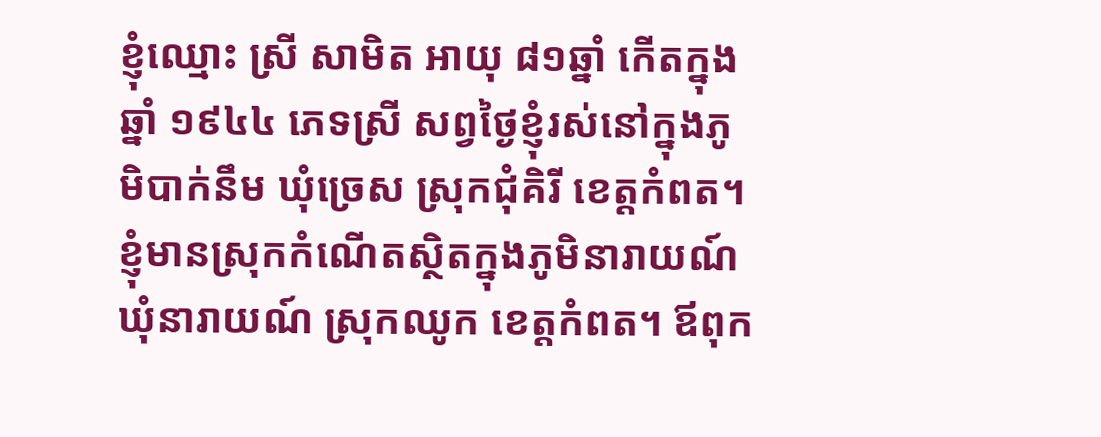ខ្ញុំឈ្មោះ ស្រី សាមិត អាយុ ៨១ឆ្នាំ កើតក្នុងឆ្នាំ ១៩៤៤ ភេទស្រី សព្វថ្ងៃខ្ញុំរស់នៅក្នុងភូមិបាក់នឹម ឃុំច្រេស ស្រុកជុំគិរី ខេត្តកំពត។ ខ្ញុំមានស្រុកកំណើតស្ថិតក្នុងភូមិនារាយណ៍ ឃុំនារាយណ៍ ស្រុកឈូក ខេត្តកំពត។ ឪពុក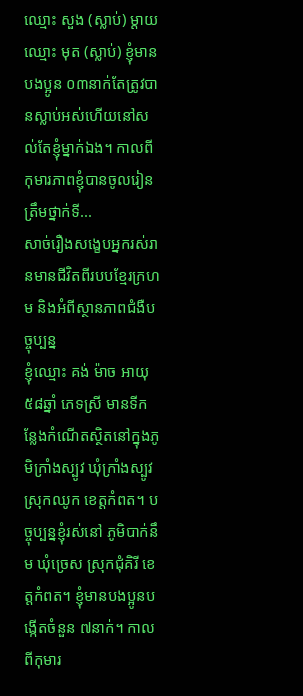ឈ្មោះ សួង (ស្លាប់) ម្ដាយឈ្មោះ មុត (ស្លាប់) ខ្ញុំមានបងប្អូន ០៣នាក់តែត្រូវបានស្លាប់អស់ហើយនៅសល់តែខ្ញុំម្នាក់ឯង។ កាលពីកុមារភាពខ្ញុំបានចូលរៀនត្រឹមថ្នាក់ទី...
សាច់រឿងសង្ខេបអ្នករស់រានមានជីវិតពីរបបខ្មែរក្រហម និងអំពីស្ថានភាពជំងឺបច្ចុប្បន្ន
ខ្ញុំឈ្មោះ គង់ ម៉ាច អាយុ៥៨ឆ្នាំ ភេទស្រី មានទីកន្លែងកំណើតស្ថិតនៅក្នុងភូមិក្រាំងស្បូវ ឃុំក្រាំងស្បូវ ស្រុកឈូក ខេត្តកំពត។ បច្ចុប្បន្នខ្ញុំរស់នៅ ភូមិបាក់នឹម ឃុំច្រេស ស្រុកជុំគិរី ខេត្តកំពត។ ខ្ញុំមានបងប្អូនបង្កើតចំនួន ៧នាក់។ កាលពីកុមារ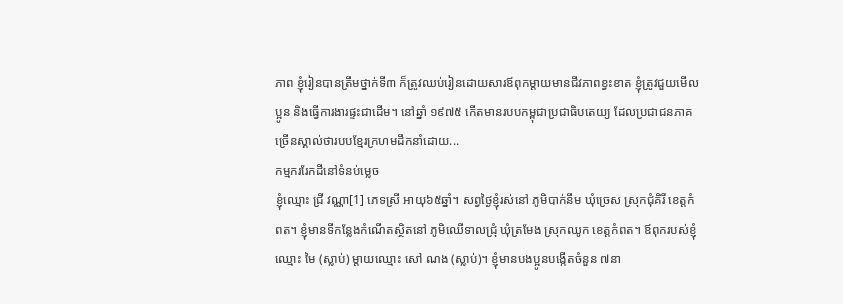ភាព ខ្ញុំរៀនបានត្រឹមថ្នាក់ទី៣ ក៏ត្រូវឈប់រៀនដោយសារឪពុកម្ដាយមានជីវភាពខ្វះខាត ខ្ញុំត្រូវជួយមើលប្អូន និងធ្វើការងារផ្ទះជាដើម។ នៅឆ្នាំ ១៩៧៥ កើតមានរបបកម្ពុជាប្រជាធិបតេយ្យ ដែលប្រជាជនភាគច្រើនស្គាល់ថារបបខ្មែរក្រហមដឹកនាំដោយ...
កម្មកររែកដីនៅទំនប់ម្លេច
ខ្ញុំឈ្មោះ ជ្រី វណ្ណា[1] ភេទស្រី អាយុ៦៥ឆ្នាំ។ សព្វថ្ងៃខ្ញុំរស់នៅ ភូមិបាក់នឹម ឃុំច្រេស ស្រុកជុំគិរី ខេត្តកំពត។ ខ្ញុំមានទីកន្លែងកំណើតស្ថិតនៅ ភូមិឈើទាលជ្រុំ ឃុំត្រមែង ស្រុកឈូក ខេត្តកំពត។ ឪពុករបស់ខ្ញុំឈ្មោះ មៃ (ស្លាប់) ម្តាយឈ្មោះ សៅ ណង (ស្លាប់)។ ខ្ញុំមានបងប្អូនបង្កើតចំនួន ៧នា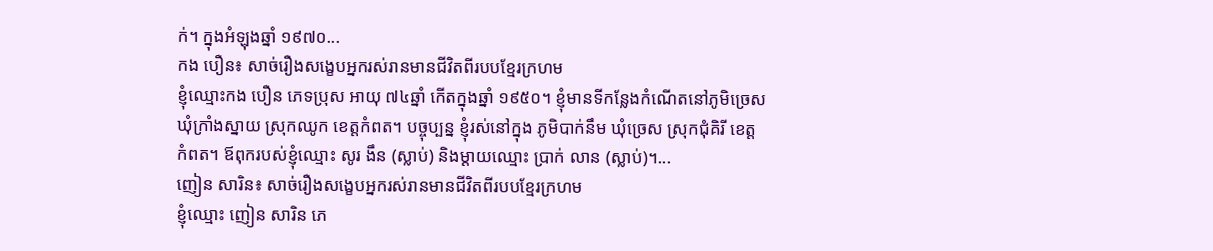ក់។ ក្នុងអំឡុងឆ្នាំ ១៩៧០...
កង បឿន៖ សាច់រឿងសង្ខេបអ្នករស់រានមានជីវិតពីរបបខ្មែរក្រហម
ខ្ញុំឈ្មោះកង បឿន ភេទប្រុស អាយុ ៧៤ឆ្នាំ កើតក្នុងឆ្នាំ ១៩៥០។ ខ្ញុំមានទីកន្លែងកំណើតនៅភូមិច្រេស ឃុំក្រាំងស្នាយ ស្រុកឈូក ខេត្តកំពត។ បច្ចុប្បន្ន ខ្ញុំរស់នៅក្នុង ភូមិបាក់នឹម ឃុំច្រេស ស្រុកជុំគិរី ខេត្តកំពត។ ឪពុករបស់ខ្ញុំឈ្មោះ សូរ ងឹន (ស្លាប់) និងម្ដាយឈ្មោះ ប្រាក់ លាន (ស្លាប់)។...
ញៀន សារិន៖ សាច់រឿងសង្ខេបអ្នករស់រានមានជីវិតពីរបបខ្មែរក្រហម
ខ្ញុំឈ្មោះ ញៀន សារិន ភេ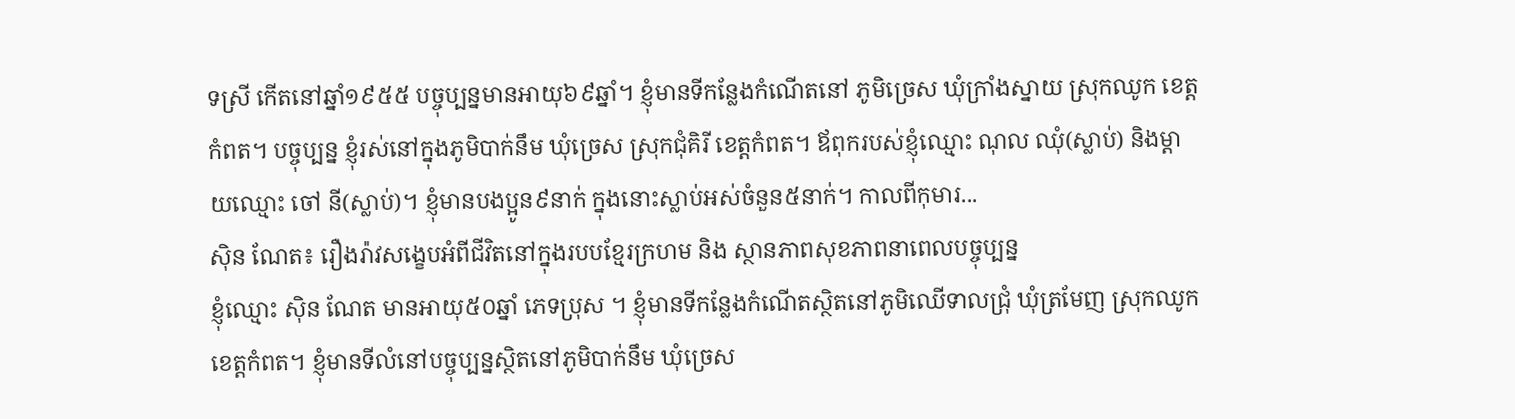ទស្រី កើតនៅឆ្នាំ១៩៥៥ បច្ចុប្បន្នមានអាយុ៦៩ឆ្នាំ។ ខ្ញុំមានទីកន្លែងកំណើតនៅ ភូមិច្រេស ឃុំក្រាំងស្នាយ ស្រុកឈូក ខេត្តកំពត។ បច្ចុប្បន្ន ខ្ញុំរស់នៅក្នុងភូមិបាក់នឹម ឃុំច្រេស ស្រុកជុំគិរី ខេត្តកំពត។ ឪពុករបស់ខ្ញុំឈ្មោះ ណុល ឈុំ(ស្លាប់) និងម្ដាយឈ្មោះ ចៅ នី(ស្លាប់)។ ខ្ញុំមានបងប្អូន៩នាក់ ក្នុងនោះស្លាប់អស់ចំនួន៥នាក់។ កាលពីកុមារ...
ស៊ិន ណែត៖ រឿងរ៉ាវសង្ខេបអំពីជីវិតនៅក្នុងរបបខ្មែរក្រហម និង ស្ថានភាពសុខភាពនាពេលបច្ចុប្បន្ន
ខ្ញុំឈ្មោះ ស៊ិន ណែត មានអាយុ៥០ឆ្នាំ ភេទប្រុស ។ ខ្ញុំមានទីកន្លែងកំណើតស្ថិតនៅភូមិឈើទាលជ្រុំ ឃុំត្រមែញ ស្រុកឈូក ខេត្តកំពត។ ខ្ញុំមានទីលំនៅបច្ចុប្បន្នស្ថិតនៅភូមិបាក់នឹម ឃុំច្រេស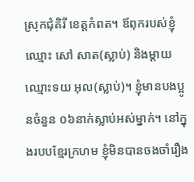ស្រុកជុំគិរី ខេត្តកំពត។ ឪពុករបស់ខ្ញុំឈ្មោះ សៅ សាត(ស្លាប់) និងម្តាយឈ្មោះទយ អុល(ស្លាប់)។ ខ្ញុំមានបងប្អូនចំនួន ០៦នាក់ស្លាប់អស់ម្នាក់។ នៅក្នុងរបបខ្មែរក្រហម ខ្ញុំមិនបានចងចាំរឿង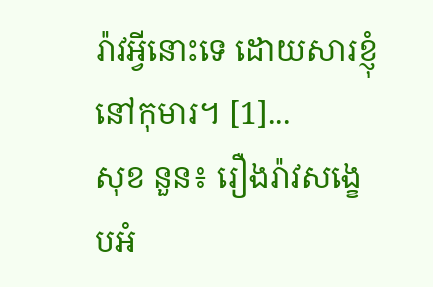រ៉ាវអ្វីនោះទេ ដោយសារខ្ញុំនៅកុមារ។ [1]...
សុខ នួន៖ រឿងរ៉ាវសង្ខេបអំ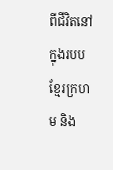ពីជីវិតនៅក្នុងរបបខ្មែរក្រហម និង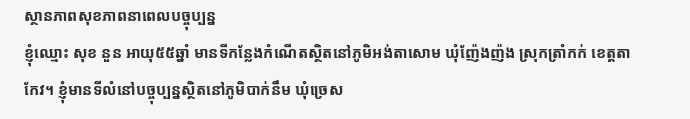ស្ថានភាពសុខភាពនាពេលបច្ចុប្បន្ន
ខ្ញុំឈ្មោះ សុខ នួន អាយុ៥៥ឆ្នាំ មានទីកន្លែងកំណើតស្ថិតនៅភូមិអង់តាសោម ឃុំញ៉ែងញ៉ង ស្រុកត្រាំកក់ ខេត្តតាកែវ។ ខ្ញុំមានទីលំនៅបច្ចុប្បន្នស្ថិតនៅភូមិបាក់នឹម ឃុំច្រេស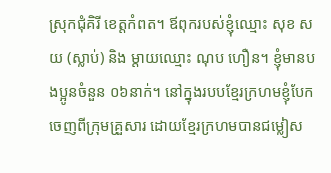ស្រុកជុំគិរី ខេត្តកំពត។ ឪពុករបស់ខ្ញុំឈ្មោះ សុខ សយ (ស្លាប់) និង ម្តាយឈ្មោះ ណុប ហឿន។ ខ្ញុំមានបងប្អូនចំនួន ០៦នាក់។ នៅក្នុងរបបខ្មែរក្រហមខ្ញុំបែកចេញពីក្រុមគ្រួសារ ដោយខ្មែរក្រហមបានជម្លៀស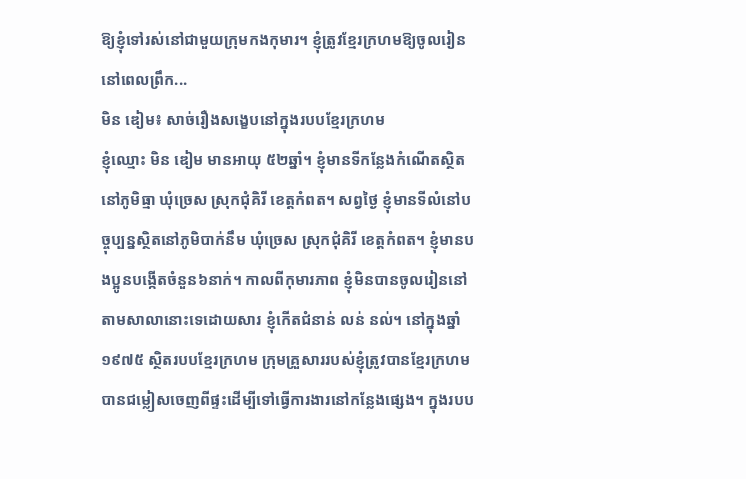ឱ្យខ្ញុំទៅរស់នៅជាមួយក្រុមកងកុមារ។ ខ្ញុំត្រូវខ្មែរក្រហមឱ្យចូលរៀននៅពេលព្រឹក...
មិន ឌៀម៖ សាច់រឿងសង្ខេបនៅក្នុងរបបខ្មែរក្រហម
ខ្ញុំឈ្មោះ មិន ឌៀម មានអាយុ ៥២ឆ្នាំ។ ខ្ញុំមានទីកន្លែងកំណើតស្ថិតនៅភូមិធ្មា ឃុំច្រេស ស្រុកជុំគិរី ខេត្តកំពត។ សព្វថ្ងៃ ខ្ញុំមានទីលំនៅបច្ចុប្បន្នស្ថិតនៅភូមិបាក់នឹម ឃុំច្រេស ស្រុកជុំគិរី ខេត្តកំពត។ ខ្ញុំមានបងប្អូនបង្កើតចំនួន៦នាក់។ កាលពីកុមារភាព ខ្ញុំមិនបានចូលរៀននៅតាមសាលានោះទេដោយសារ ខ្ញុំកើតជំនាន់ លន់ នល់។ នៅក្នុងឆ្នាំ១៩៧៥ ស្ថិតរបបខ្មែរក្រហម ក្រុមគ្រួសាររបស់ខ្ញុំត្រូវបានខ្មែរក្រហមបានជម្លៀសចេញពីផ្ទះដើម្បីទៅធ្វើការងារនៅកន្លែងផ្សេង។ ក្នុងរបប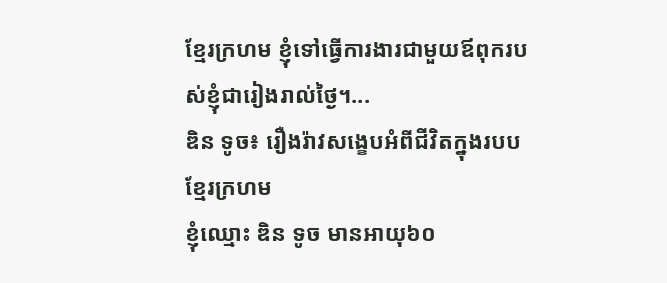ខ្មែរក្រហម ខ្ញុំទៅធ្វើការងារជាមួយឪពុករបស់ខ្ញុំជារៀងរាល់ថ្ងៃ។...
ឌិន ទូច៖ រឿងរ៉ាវសង្ខេបអំពីជីវិតក្នុងរបបខ្មែរក្រហម
ខ្ញុំឈ្មោះ ឌិន ទូច មានអាយុ៦០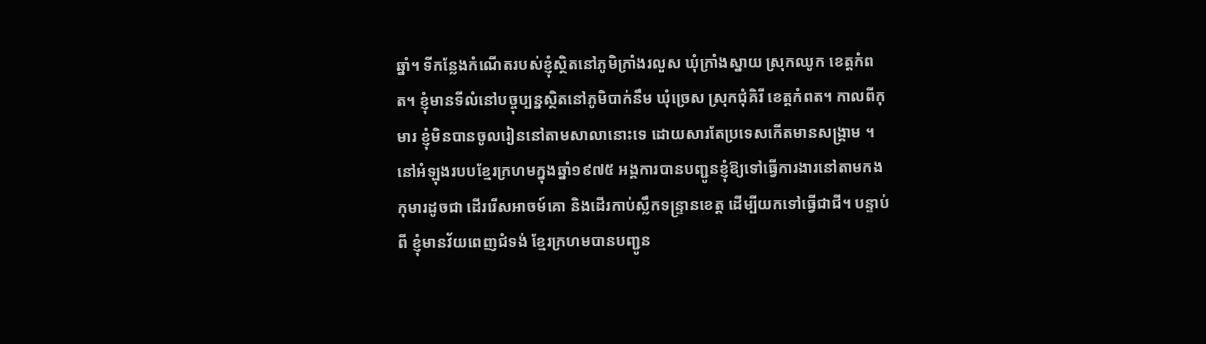ឆ្នាំ។ ទីកន្លែងកំណើតរបស់ខ្ញុំស្ថិតនៅភូមិក្រាំងរលួស ឃុំក្រាំងស្នាយ ស្រុកឈូក ខេត្តកំពត។ ខ្ញុំមានទីលំនៅបច្ចុប្បន្នស្ថិតនៅភូមិបាក់នឹម ឃុំច្រេស ស្រុកជុំគិរី ខេត្តកំពត។ កាលពីកុមារ ខ្ញុំមិនបានចូលរៀននៅតាមសាលានោះទេ ដោយសារតែប្រទេសកើតមានសង្គ្រាម ។ នៅអំឡុងរបបខ្មែរក្រហមក្នុងឆ្នាំ១៩៧៥ អង្គការបានបញ្ជូនខ្ញុំឱ្យទៅធ្វើការងារនៅតាមកងកុមារដូចជា ដើររើសអាចម៍គោ និងដើរកាប់ស្លឹកទន្រ្ទានខេត្ត ដើម្បីយកទៅធ្វើជាជី។ បន្ទាប់ពី ខ្ញុំមានវ័យពេញជំទង់ ខ្មែរក្រហមបានបញ្ជូន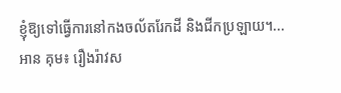ខ្ញុំឱ្យទៅធ្វើការនៅកងចល័តរែកដី និងជីកប្រឡាយ។...
អាន គុម៖ រឿងរ៉ាវស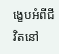ង្ខេបអំពីជីវិតនៅ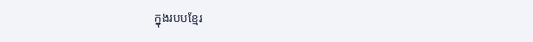ក្នុងរបបខ្មែរ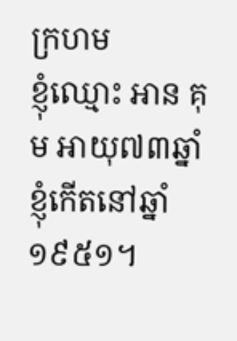ក្រហម
ខ្ញុំឈ្មោះ អាន គុម អាយុ៧៣ឆ្នាំ ខ្ញុំកើតនៅឆ្នាំ១៩៥១។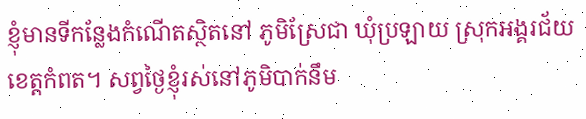ខ្ញុំមានទីកន្លែងកំណើតស្ថិតនៅ ភូមិស្រែជា ឃុំប្រឡាយ ស្រុកអង្គរជ័យ ខេត្តកំពត។ សព្វថ្ងៃខ្ញុំរស់នៅភូមិបាក់នឹម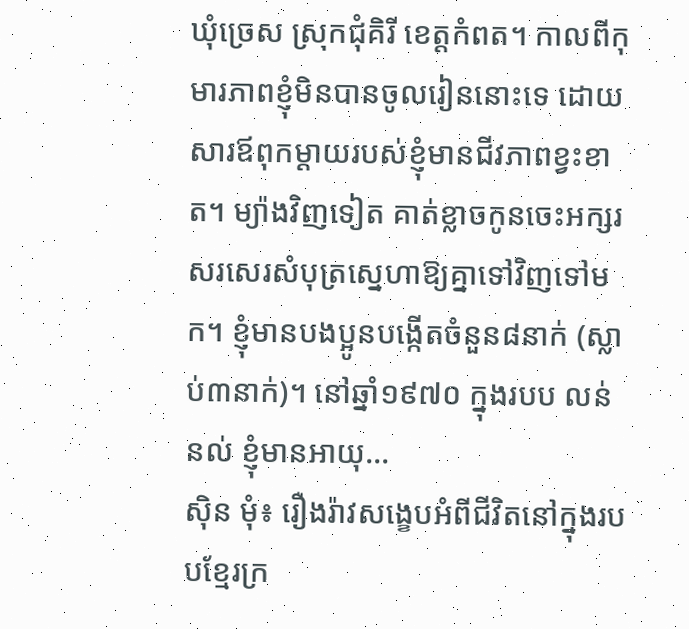ឃុំច្រេស ស្រុកជុំគិរី ខេត្តកំពត។ កាលពីកុមារភាពខ្ញុំមិនបានចូលរៀននោះទេ ដោយសារឪពុកម្ដាយរបស់ខ្ញុំមានជីវភាពខ្វះខាត។ ម្យ៉ាងវិញទៀត គាត់ខ្លាចកូនចេះអក្សរសរសេរសំបុត្រស្នេហាឱ្យគ្នាទៅវិញទៅមក។ ខ្ញុំមានបងប្អូនបង្កើតចំនួន៨នាក់ (ស្លាប់៣នាក់)។ នៅឆ្នាំ១៩៧០ ក្នុងរបប លន់ នល់ ខ្ញុំមានអាយុ...
ស៊ិន មុំ៖ រឿងរ៉ាវសង្ខេបអំពីជីវិតនៅក្នុងរបបខ្មែរក្រ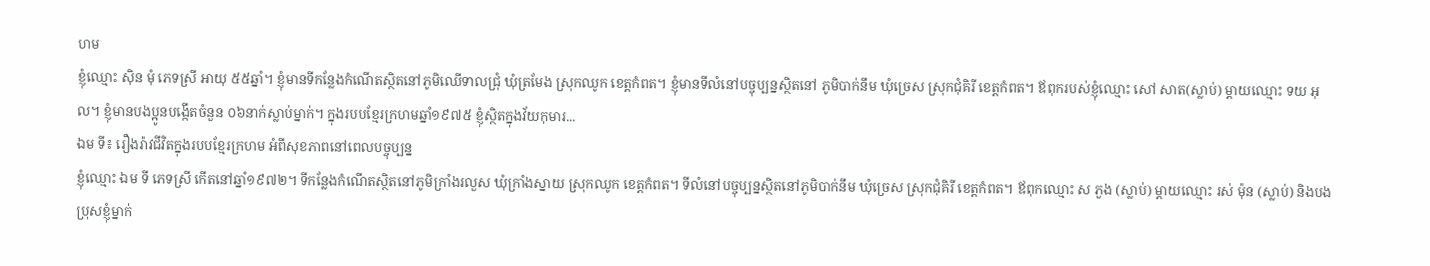ហម
ខ្ញុំឈ្មោះ ស៊ិន មុំ ភេទស្រី អាយុ ៥៥ឆ្នាំ។ ខ្ញុំមានទីកន្លែងកំណើតស្ថិតនៅភូមិឈើទាលជ្រុំ ឃុំត្រមែង ស្រុកឈូក ខេត្តកំពត។ ខ្ញុំមានទីលំនៅបច្ចុប្បន្នស្ថិតនៅ ភូមិបាក់នឹម ឃុំច្រេស ស្រុកជុំគិរី ខេត្តកំពត។ ឪពុករបស់ខ្ញុំឈ្មោះ សៅ សាត(ស្លាប់) ម្តាយឈ្មោះ ទយ អុល។ ខ្ញុំមានបងប្អូនបង្កើតចំនួន ០៦នាក់ស្លាប់ម្នាក់។ ក្នុងរបបខ្មែរក្រហមឆ្នាំ១៩៧៥ ខ្ញុំស្ថិតក្នុងវ័យកុមារ...
ឯម ទី៖ រឿងរ៉ាវជីវិតក្នុងរបបខ្មែរក្រហម អំពីសុខភាពនៅពេលបច្ចុប្បន្ន
ខ្ញុំឈ្មោះ ឯម ទី ភេទស្រី កើតនៅឆ្នាំ១៩៧២។ ទីកន្លែងកំណើតស្ថិតនៅភូមិក្រាំងរលួស ឃុំក្រាំងស្នាយ ស្រុកឈូក ខេត្តកំពត។ ទីលំនៅបច្ចុប្បន្នស្ថិតនៅភូមិបាក់នឹម ឃុំច្រេស ស្រុកជុំគិរី ខេត្តកំពត។ ឪពុកឈ្មោះ ស ភួង (ស្លាប់) ម្តាយឈ្មោះ រស់ ម៉ុន (ស្លាប់) និងបងប្រុសខ្ញុំម្នាក់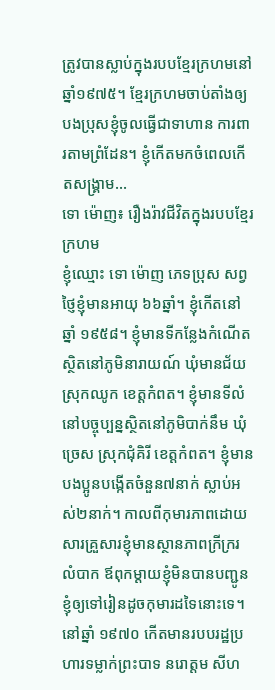ត្រូវបានស្លាប់ក្នុងរបបខ្មែរក្រហមនៅឆ្នាំ១៩៧៥។ ខ្មែរក្រហមចាប់តាំងឲ្យបងប្រុសខ្ញុំចូលធ្វើជាទាហាន ការពារតាមព្រំដែន។ ខ្ញុំកើតមកចំពេលកើតសង្គ្រាម...
ទោ ម៉ោញ៖ រឿងរ៉ាវជីវិតក្នុងរបបខ្មែរក្រហម
ខ្ញុំឈ្មោះ ទោ ម៉ោញ ភេទប្រុស សព្វថ្ញៃខ្ញុំមានអាយុ ៦៦ឆ្នាំ។ ខ្ញុំកើតនៅឆ្នាំ ១៩៥៨។ ខ្ញុំមានទីកន្លែងកំណើតស្ថិតនៅភូមិនារាយណ៍ ឃុំមានជ័យ ស្រុកឈូក ខេត្តកំពត។ ខ្ញុំមានទីលំនៅបច្ចុប្បន្នស្ថិតនៅភូមិបាក់នឹម ឃុំច្រេស ស្រុកជុំគិរី ខេត្តកំពត។ ខ្ញុំមានបងប្អូនបង្កើតចំនួន៧នាក់ ស្លាប់អស់២នាក់។ កាលពីកុមារភាពដោយសារគ្រួសារខ្ញុំមានស្ថានភាពក្រីក្ររលំបាក ឪពុកម្ដាយខ្ញុំមិនបានបញ្ជូនខ្ញុំឲ្យទៅរៀនដូចកុមារដទៃនោះទេ។ នៅឆ្នាំ ១៩៧០ កើតមានរបបរដ្ឋប្រហារទម្លាក់ព្រះបាទ នរោត្តម សីហ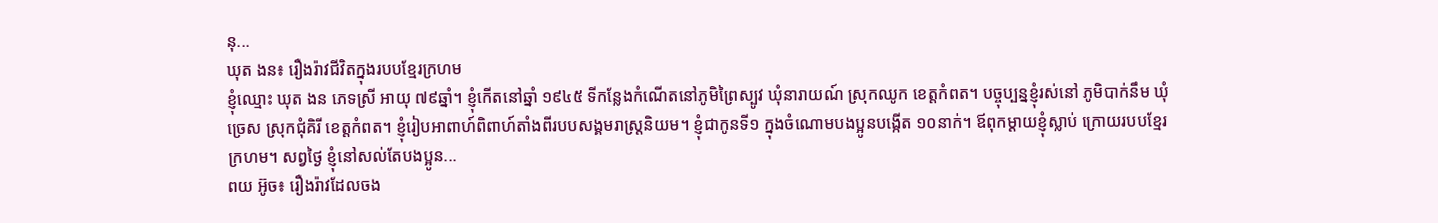នុ...
ឃុត ងន៖ រឿងរ៉ាវជីវិតក្នុងរបបខ្មែរក្រហម
ខ្ញុំឈ្មោះ ឃុត ងន ភេទស្រី អាយុ ៧៩ឆ្នាំ។ ខ្ញុំកើតនៅឆ្នាំ ១៩៤៥ ទីកន្លែងកំណើតនៅភូមិព្រៃស្បូវ ឃុំនារាយណ៍ ស្រុកឈូក ខេត្តកំពត។ បច្ចុប្បន្នខ្ញុំរស់នៅ ភូមិបាក់នឹម ឃុំច្រេស ស្រុកជុំគិរី ខេត្តកំពត។ ខ្ញុំរៀបអាពាហ៍ពិពាហ៍តាំងពីរបបសង្គមរាស្រ្តនិយម។ ខ្ញុំជាកូនទី១ ក្នុងចំណោមបងប្អូនបង្កើត ១០នាក់។ ឪពុកម្ដាយខ្ញុំស្លាប់ ក្រោយរបបខ្មែរក្រហម។ សព្វថ្ងៃ ខ្ញុំនៅសល់តែបងប្អូន...
ពយ អ៊ូច៖ រឿងរ៉ាវដែលចង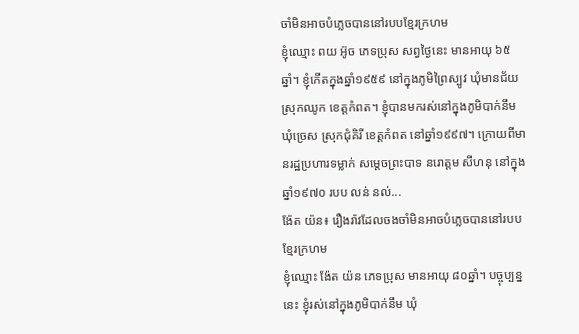ចាំមិនអាចបំភ្លេចបាននៅរបបខ្មែរក្រហម
ខ្ញុំឈ្មោះ ពយ អ៊ូច ភេទប្រុស សព្វថ្ងៃនេះ មានអាយុ ៦៥ឆ្នាំ។ ខ្ញុំកើតក្នុងឆ្នាំ១៩៥៩ នៅក្នុងភូមិព្រៃស្បូវ ឃុំមានជ័យ ស្រុកឈូក ខេត្តកំពត។ ខ្ញុំបានមករស់នៅក្នុងភូមិបាក់នឹម ឃុំច្រេស ស្រុកជុំគិរី ខេត្តកំពត នៅឆ្នាំ១៩៩៧។ ក្រោយពីមានរដ្ឋប្រហារទម្លាក់ សម្តេចព្រះបាទ នរោត្តម សីហនុ នៅក្នុងឆ្នាំ១៩៧០ របប លន់ នល់...
ង៉ែត យ៉ន៖ រឿងរ៉ាវដែលចងចាំមិនអាចបំភ្លេចបាននៅរបបខ្មែរក្រហម
ខ្ញុំឈ្មោះ ង៉ែត យ៉ន ភេទប្រុស មានអាយុ ៨០ឆ្នាំ។ បច្ចុប្បន្ននេះ ខ្ញុំរស់នៅក្នុងភូមិបាក់នឹម ឃុំ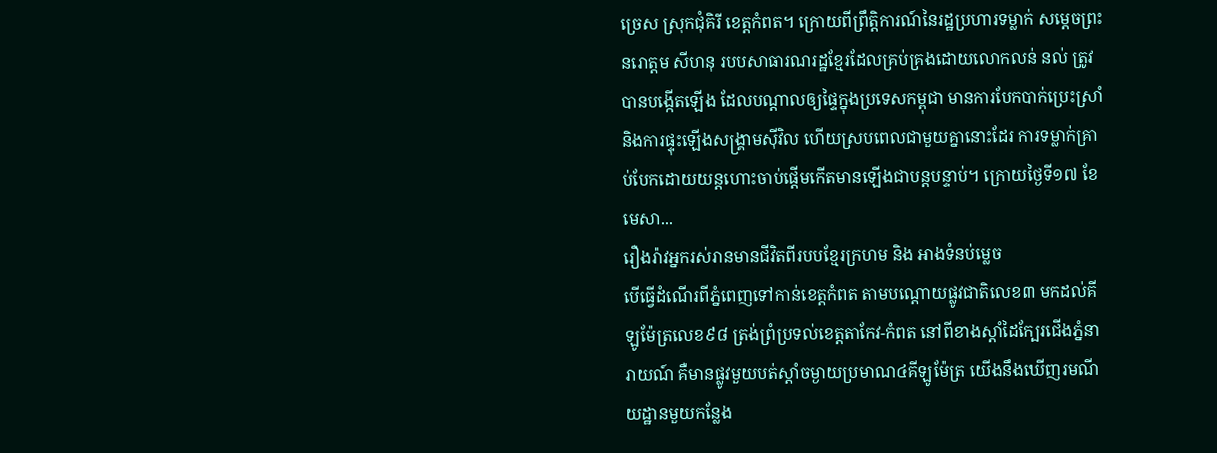ច្រេស ស្រុកជុំគិរី ខេត្តកំពត។ ក្រោយពីព្រឹត្តិការណ៍នៃរដ្ឋប្រហារទម្លាក់ សម្តេចព្រះ នរោត្តម សីហនុ របបសាធារណរដ្ឋខ្មែរដែលគ្រប់គ្រងដោយលោកលន់ នល់ ត្រូវបានបង្កើតឡើង ដែលបណ្ដាលឲ្យផ្ទៃក្នុងប្រទេសកម្ពុជា មានការបែកបាក់ប្រេះស្រាំ និងការផ្ទុះឡើងសង្គ្រាមស៊ីវិល ហើយស្របពេលជាមួយគ្នានោះដែរ ការទម្លាក់គ្រាប់បែកដោយយន្តហោះចាប់ផ្តើមកើតមានឡើងជាបន្តបន្ទាប់។ ក្រោយថ្ងៃទី១៧ ខែមេសា...
រឿងរ៉ាវអ្នករស់រានមានជីវិតពីរបបខ្មែរក្រហម និង អាងទំនប់ម្លេច
បើធ្វើដំណើរពីភ្នំពេញទៅកាន់ខេត្តកំពត តាមបណ្តោយផ្លូវជាតិលេខ៣ មកដល់គីឡូម៉ែត្រលេខ៩៨ ត្រង់ព្រំប្រទល់ខេត្តតាកែវ-កំពត នៅពីខាងស្តាំដៃក្បែរជើងភ្នំនារាយណ៍ គឺមានផ្លូវមួយបត់ស្តាំចម្ងាយប្រមាណ៤គីឡូម៉ែត្រ យើងនឹងឃើញរមណីយដ្ឋានមួយកន្លែង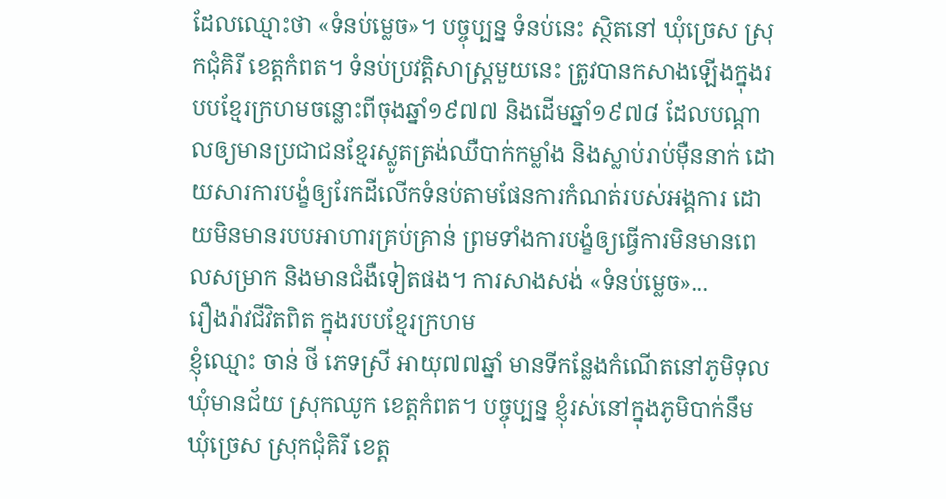ដែលឈ្មោះថា «ទំនប់ម្លេច»។ បច្ចុប្បន្ន ទំនប់នេះ សិ្ថតនៅ ឃុំច្រេស ស្រុកជុំគិរី ខេត្តកំពត។ ទំនប់ប្រវត្តិសាស្រ្តមួយនេះ ត្រូវបានកសាងឡើងក្នុងរបបខ្មែរក្រហមចន្លោះពីចុងឆ្នាំ១៩៧៧ និងដើមឆ្នាំ១៩៧៨ ដែលបណ្ដាលឲ្យមានប្រជាជនខ្មែរស្លូតត្រង់ឈឺបាក់កម្លាំង និងស្លាប់រាប់ម៉ឺននាក់ ដោយសារការបង្ខំឲ្យរែកដីលើកទំនប់តាមផែនការកំណត់របស់អង្គការ ដោយមិនមានរបបអាហារគ្រប់គ្រាន់ ព្រមទាំងការបង្ខំឲ្យធ្វើការមិនមានពេលសម្រាក និងមានជំងឺទៀតផង។ ការសាងសង់ «ទំនប់ម្លេច»...
រឿងរ៉ាវជីវិតពិត ក្នុងរបបខ្មែរក្រហម
ខ្ញុំឈ្មោះ ចាន់ ថី ភេទស្រី អាយុ៧៧ឆ្នាំ មានទីកន្លែងកំណើតនៅភូមិទុល ឃុំមានជ័យ ស្រុកឈូក ខេត្តកំពត។ បច្ចុប្បន្ន ខ្ញុំរស់នៅក្នុងភូមិបាក់នឹម ឃុំច្រេស ស្រុកជុំគិរី ខេត្ត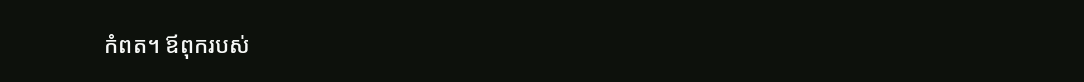កំពត។ ឪពុករបស់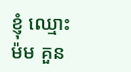ខ្ញុំ ឈ្មោះ ម៉ម គួន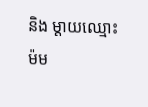និង ម្តាយឈ្មោះ ម៉ម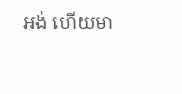អង់ ហើយមា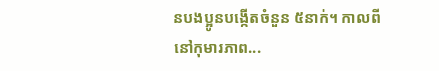នបងប្អូនបង្កើតចំនួន ៥នាក់។ កាលពីនៅកុមារភាព...